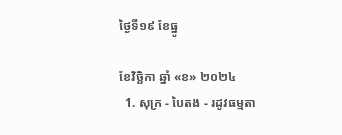ថ្ងៃទី១៩ ខែធ្នូ

ខែវិច្ឆិកា ឆ្នាំ «ខ» ២០២៤
  1. សុក្រ - បៃតង - រដូវធម្មតា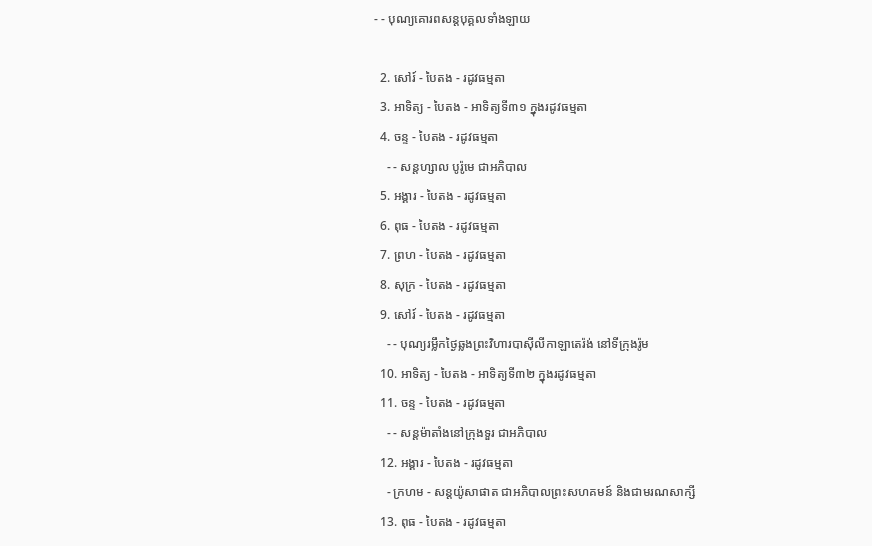- - បុណ្យគោរពសន្ដបុគ្គលទាំងឡាយ

  2. សៅរ៍ - បៃតង - រដូវធម្មតា
  3. អាទិត្យ - បៃតង - អាទិត្យទី៣១ ក្នុងរដូវធម្មតា
  4. ចន្ទ - បៃតង - រដូវធម្មតា
    - - សន្ដហ្សាល បូរ៉ូមេ ជាអភិបាល
  5. អង្គារ - បៃតង - រដូវធម្មតា
  6. ពុធ - បៃតង - រដូវធម្មតា
  7. ព្រហ - បៃតង - រដូវធម្មតា
  8. សុក្រ - បៃតង - រដូវធម្មតា
  9. សៅរ៍ - បៃតង - រដូវធម្មតា
    - - បុណ្យរម្លឹកថ្ងៃឆ្លងព្រះវិហារបាស៊ីលីកាឡាតេរ៉ង់ នៅទីក្រុងរ៉ូម
  10. អាទិត្យ - បៃតង - អាទិត្យទី៣២ ក្នុងរដូវធម្មតា
  11. ចន្ទ - បៃតង - រដូវធម្មតា
    - - សន្ដម៉ាតាំងនៅក្រុងទួរ ជាអភិបាល
  12. អង្គារ - បៃតង - រដូវធម្មតា
    - ក្រហម - សន្ដយ៉ូសាផាត ជាអភិបាលព្រះសហគមន៍ និងជាមរណសាក្សី
  13. ពុធ - បៃតង - រដូវធម្មតា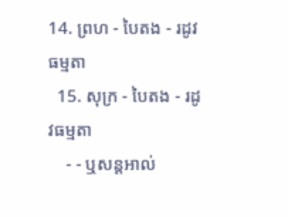14. ព្រហ - បៃតង - រដូវធម្មតា
  15. សុក្រ - បៃតង - រដូវធម្មតា
    - - ឬសន្ដអាល់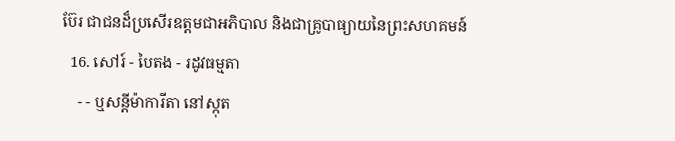ប៊ែរ ជាជនដ៏ប្រសើរឧត្ដមជាអភិបាល និងជាគ្រូបាធ្យាយនៃព្រះសហគមន៍
  16. សៅរ៍ - បៃតង - រដូវធម្មតា
    - - ឬសន្ដីម៉ាការីតា នៅស្កុត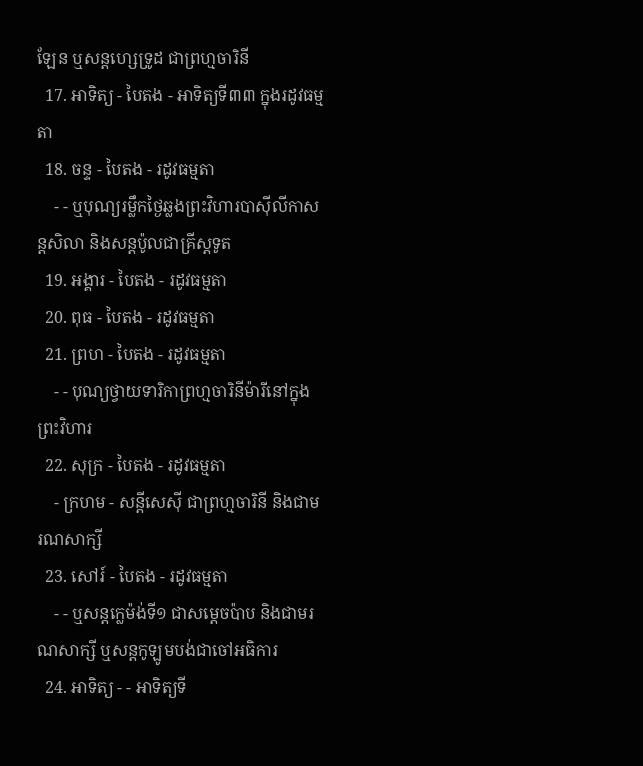ឡែន ឬសន្ដហ្សេទ្រូដ ជាព្រហ្មចារិនី
  17. អាទិត្យ - បៃតង - អាទិត្យទី៣៣ ក្នុងរដូវធម្មតា
  18. ចន្ទ - បៃតង - រដូវធម្មតា
    - - ឬបុណ្យរម្លឹកថ្ងៃឆ្លងព្រះវិហារបាស៊ីលីកាសន្ដសិលា និងសន្ដប៉ូលជាគ្រីស្ដទូត
  19. អង្គារ - បៃតង - រដូវធម្មតា
  20. ពុធ - បៃតង - រដូវធម្មតា
  21. ព្រហ - បៃតង - រដូវធម្មតា
    - - បុណ្យថ្វាយទារិកាព្រហ្មចារិនីម៉ារីនៅក្នុងព្រះវិហារ
  22. សុក្រ - បៃតង - រដូវធម្មតា
    - ក្រហម - សន្ដីសេស៊ី ជាព្រហ្មចារិនី និងជាមរណសាក្សី
  23. សៅរ៍ - បៃតង - រដូវធម្មតា
    - - ឬសន្ដក្លេម៉ង់ទី១ ជាសម្ដេចប៉ាប និងជាមរណសាក្សី ឬសន្ដកូឡូមបង់ជាចៅអធិការ
  24. អាទិត្យ - - អាទិត្យទី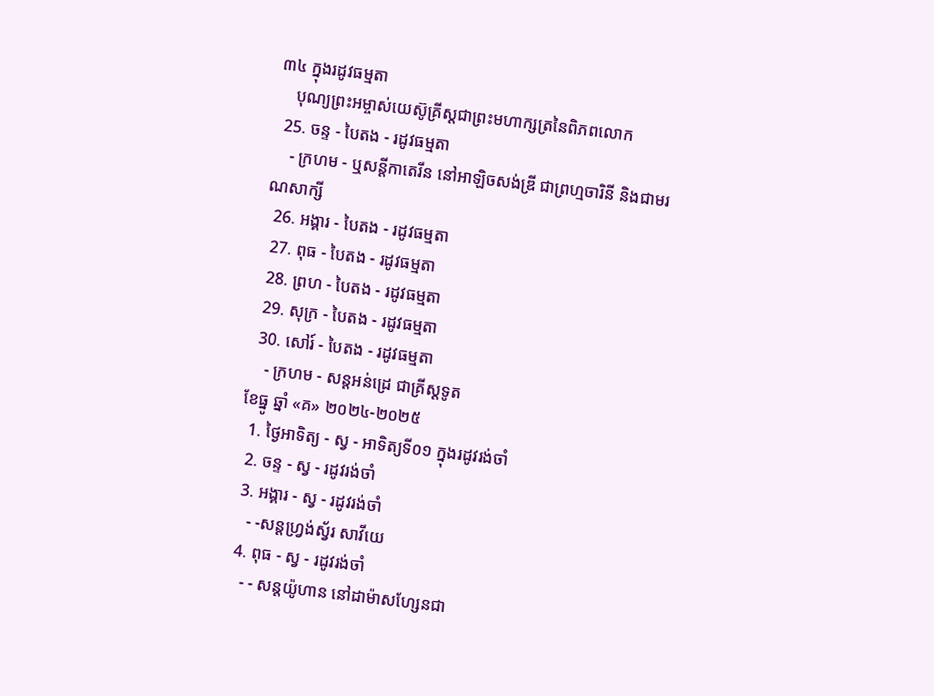៣៤ ក្នុងរដូវធម្មតា
    បុណ្យព្រះអម្ចាស់យេស៊ូគ្រីស្ដជាព្រះមហាក្សត្រនៃពិភពលោក
  25. ចន្ទ - បៃតង - រដូវធម្មតា
    - ក្រហម - ឬសន្ដីកាតេរីន នៅអាឡិចសង់ឌ្រី ជាព្រហ្មចារិនី និងជាមរណសាក្សី
  26. អង្គារ - បៃតង - រដូវធម្មតា
  27. ពុធ - បៃតង - រដូវធម្មតា
  28. ព្រហ - បៃតង - រដូវធម្មតា
  29. សុក្រ - បៃតង - រដូវធម្មតា
  30. សៅរ៍ - បៃតង - រដូវធម្មតា
    - ក្រហម - សន្ដអន់ដ្រេ ជាគ្រីស្ដទូត
ខែធ្នូ ឆ្នាំ «គ» ២០២៤-២០២៥
  1. ថ្ងៃអាទិត្យ - ស្វ - អាទិត្យទី០១ ក្នុងរដូវរង់ចាំ
  2. ចន្ទ - ស្វ - រដូវរង់ចាំ
  3. អង្គារ - ស្វ - រដូវរង់ចាំ
    - -សន្ដហ្វ្រង់ស្វ័រ សាវីយេ
  4. ពុធ - ស្វ - រដូវរង់ចាំ
    - - សន្ដយ៉ូហាន នៅដាម៉ាសហ្សែនជា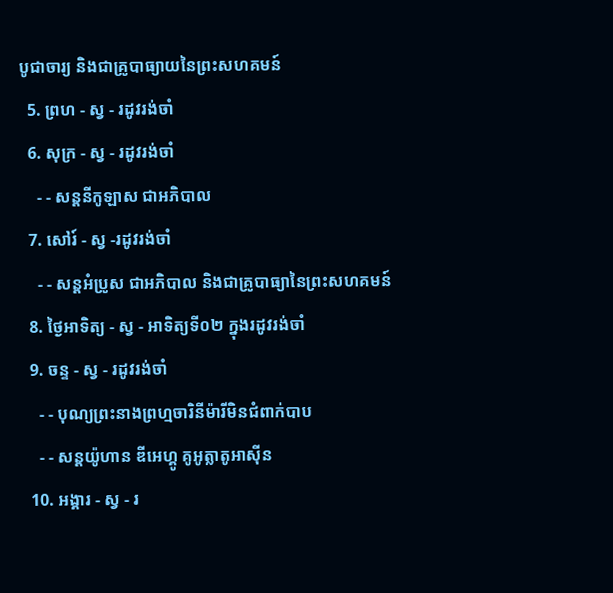បូជាចារ្យ និងជាគ្រូបាធ្យាយនៃព្រះសហគមន៍
  5. ព្រហ - ស្វ - រដូវរង់ចាំ
  6. សុក្រ - ស្វ - រដូវរង់ចាំ
    - - សន្ដនីកូឡាស ជាអភិបាល
  7. សៅរ៍ - ស្វ -រដូវរង់ចាំ
    - - សន្ដអំប្រូស ជាអភិបាល និងជាគ្រូបាធ្យានៃព្រះសហគមន៍
  8. ថ្ងៃអាទិត្យ - ស្វ - អាទិត្យទី០២ ក្នុងរដូវរង់ចាំ
  9. ចន្ទ - ស្វ - រដូវរង់ចាំ
    - - បុណ្យព្រះនាងព្រហ្មចារិនីម៉ារីមិនជំពាក់បាប
    - - សន្ដយ៉ូហាន ឌីអេហ្គូ គូអូត្លាតូអាស៊ីន
  10. អង្គារ - ស្វ - រ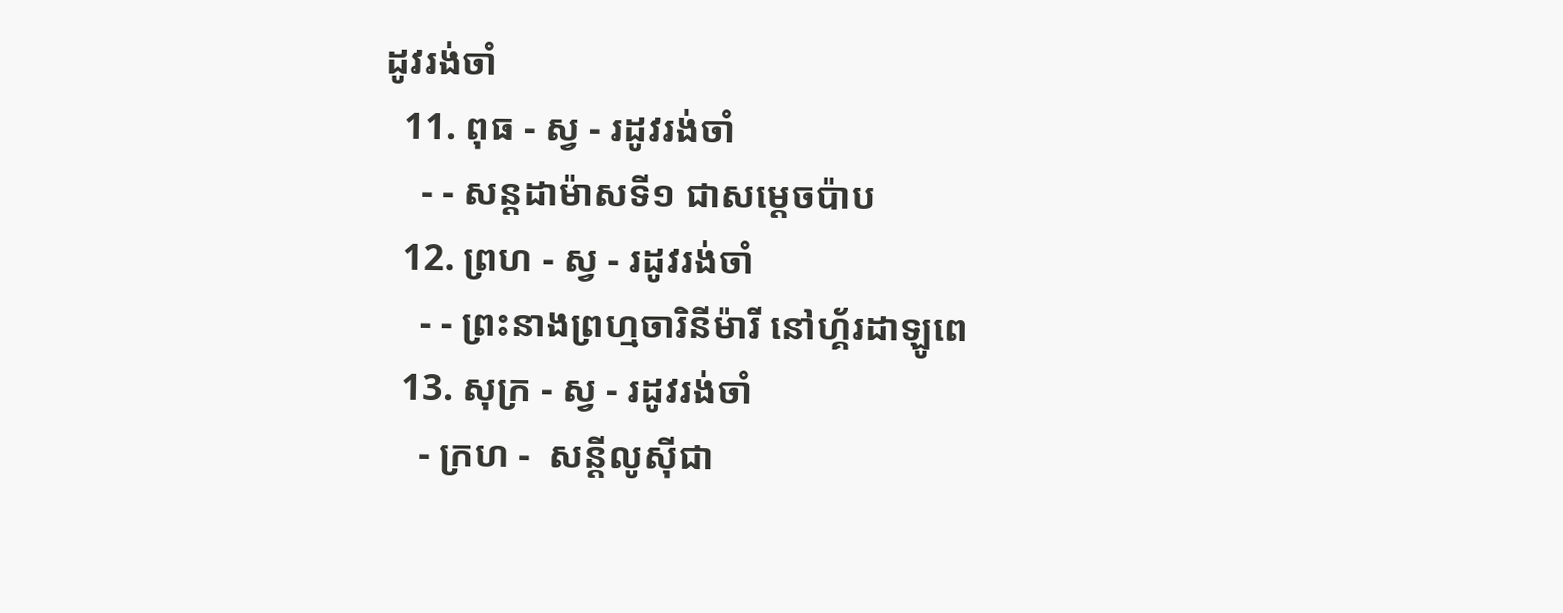ដូវរង់ចាំ
  11. ពុធ - ស្វ - រដូវរង់ចាំ
    - - សន្ដដាម៉ាសទី១ ជាសម្ដេចប៉ាប
  12. ព្រហ - ស្វ - រដូវរង់ចាំ
    - - ព្រះនាងព្រហ្មចារិនីម៉ារី នៅហ្គ័រដាឡូពេ
  13. សុក្រ - ស្វ - រដូវរង់ចាំ
    - ក្រហ -  សន្ដីលូស៊ីជា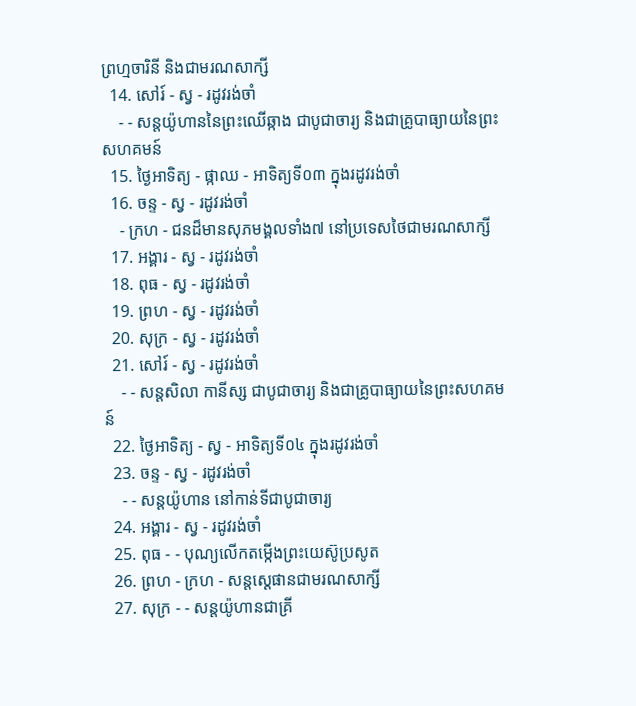ព្រហ្មចារិនី និងជាមរណសាក្សី
  14. សៅរ៍ - ស្វ - រដូវរង់ចាំ
    - - សន្ដយ៉ូហាននៃព្រះឈើឆ្កាង ជាបូជាចារ្យ និងជាគ្រូបាធ្យាយនៃព្រះសហគមន៍
  15. ថ្ងៃអាទិត្យ - ផ្កាឈ - អាទិត្យទី០៣ ក្នុងរដូវរង់ចាំ
  16. ចន្ទ - ស្វ - រដូវរង់ចាំ
    - ក្រហ - ជនដ៏មានសុភមង្គលទាំង៧ នៅប្រទេសថៃជាមរណសាក្សី
  17. អង្គារ - ស្វ - រដូវរង់ចាំ
  18. ពុធ - ស្វ - រដូវរង់ចាំ
  19. ព្រហ - ស្វ - រដូវរង់ចាំ
  20. សុក្រ - ស្វ - រដូវរង់ចាំ
  21. សៅរ៍ - ស្វ - រដូវរង់ចាំ
    - - សន្ដសិលា កានីស្ស ជាបូជាចារ្យ និងជាគ្រូបាធ្យាយនៃព្រះសហគមន៍
  22. ថ្ងៃអាទិត្យ - ស្វ - អាទិត្យទី០៤ ក្នុងរដូវរង់ចាំ
  23. ចន្ទ - ស្វ - រដូវរង់ចាំ
    - - សន្ដយ៉ូហាន នៅកាន់ទីជាបូជាចារ្យ
  24. អង្គារ - ស្វ - រដូវរង់ចាំ
  25. ពុធ - - បុណ្យលើកតម្កើងព្រះយេស៊ូប្រសូត
  26. ព្រហ - ក្រហ - សន្តស្តេផានជាមរណសាក្សី
  27. សុក្រ - - សន្តយ៉ូហានជាគ្រី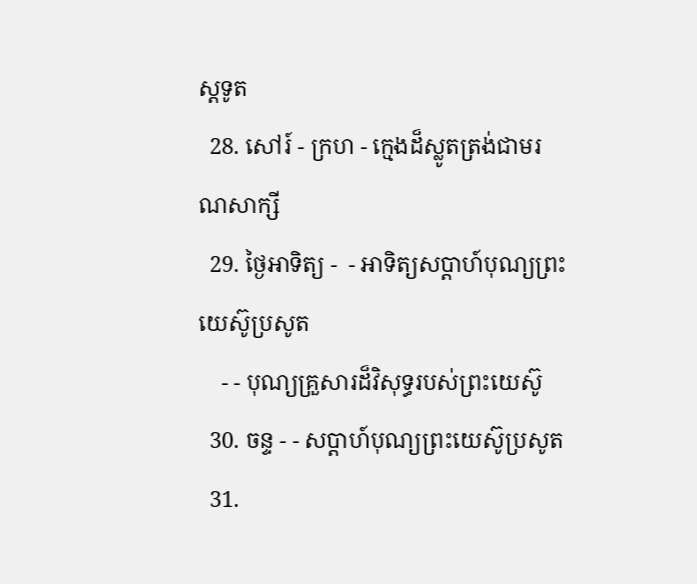ស្តទូត
  28. សៅរ៍ - ក្រហ - ក្មេងដ៏ស្លូតត្រង់ជាមរណសាក្សី
  29. ថ្ងៃអាទិត្យ -  - អាទិត្យសប្ដាហ៍បុណ្យព្រះយេស៊ូប្រសូត
    - - បុណ្យគ្រួសារដ៏វិសុទ្ធរបស់ព្រះយេស៊ូ
  30. ចន្ទ - - សប្ដាហ៍បុណ្យព្រះយេស៊ូប្រសូត
  31.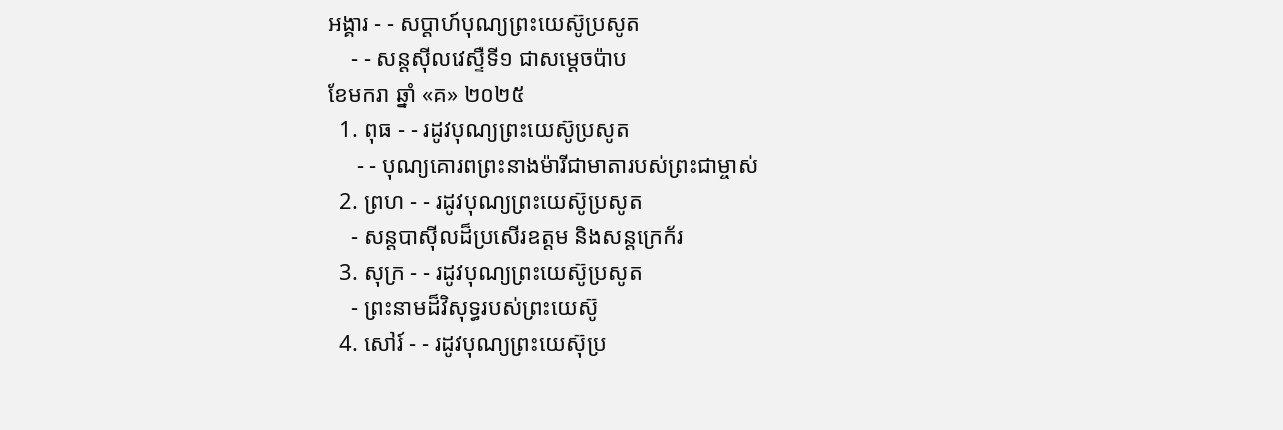អង្គារ - - សប្ដាហ៍បុណ្យព្រះយេស៊ូប្រសូត
    - - សន្ដស៊ីលវេស្ទឺទី១ ជាសម្ដេចប៉ាប
ខែមករា ឆ្នាំ «គ» ២០២៥
  1. ពុធ - - រដូវបុណ្យព្រះយេស៊ូប្រសូត
     - - បុណ្យគោរពព្រះនាងម៉ារីជាមាតារបស់ព្រះជាម្ចាស់
  2. ព្រហ - - រដូវបុណ្យព្រះយេស៊ូប្រសូត
    - សន្ដបាស៊ីលដ៏ប្រសើរឧត្ដម និងសន្ដក្រេក័រ
  3. សុក្រ - - រដូវបុណ្យព្រះយេស៊ូប្រសូត
    - ព្រះនាមដ៏វិសុទ្ធរបស់ព្រះយេស៊ូ
  4. សៅរ៍ - - រដូវបុណ្យព្រះយេស៊ុប្រ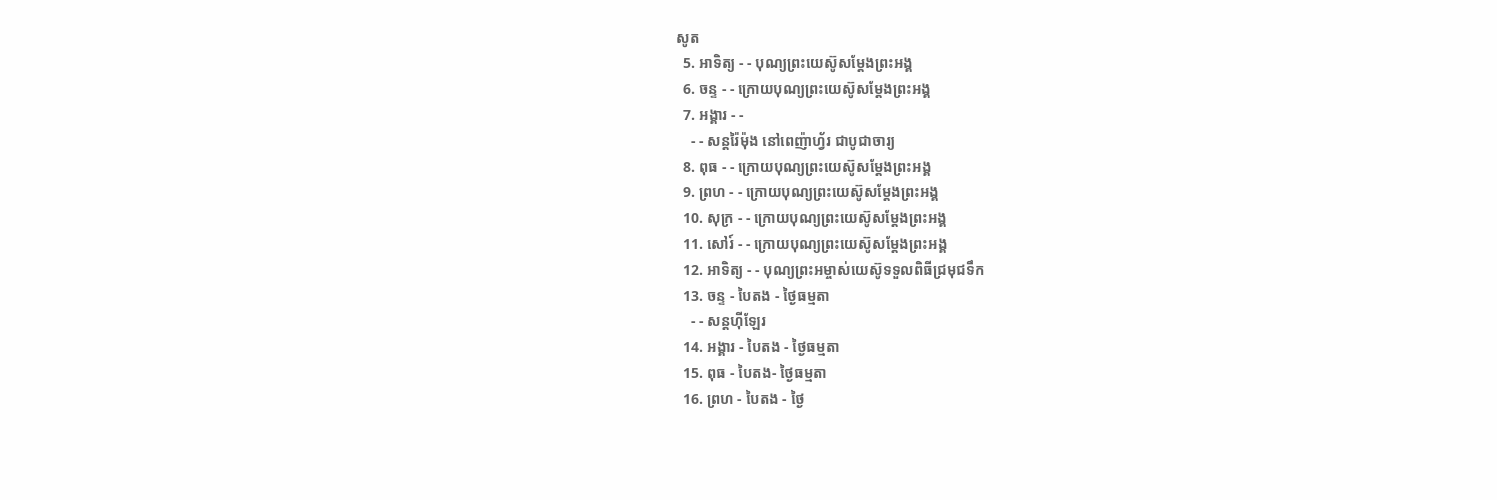សូត
  5. អាទិត្យ - - បុណ្យព្រះយេស៊ូសម្ដែងព្រះអង្គ
  6. ចន្ទ - - ក្រោយបុណ្យព្រះយេស៊ូសម្ដែងព្រះអង្គ
  7. អង្គារ - -
    - - សន្ដរ៉ៃម៉ុង នៅពេញ៉ាហ្វ័រ ជាបូជាចារ្យ
  8. ពុធ - - ក្រោយបុណ្យព្រះយេស៊ូសម្ដែងព្រះអង្គ
  9. ព្រហ - - ក្រោយបុណ្យព្រះយេស៊ូសម្ដែងព្រះអង្គ
  10. សុក្រ - - ក្រោយបុណ្យព្រះយេស៊ូសម្ដែងព្រះអង្គ
  11. សៅរ៍ - - ក្រោយបុណ្យព្រះយេស៊ូសម្ដែងព្រះអង្គ
  12. អាទិត្យ - - បុណ្យព្រះអម្ចាស់យេស៊ូទទួលពិធីជ្រមុជទឹក
  13. ចន្ទ - បៃតង - ថ្ងៃធម្មតា
    - - សន្ដហ៊ីឡែរ
  14. អង្គារ - បៃតង - ថ្ងៃធម្មតា
  15. ពុធ - បៃតង- ថ្ងៃធម្មតា
  16. ព្រហ - បៃតង - ថ្ងៃ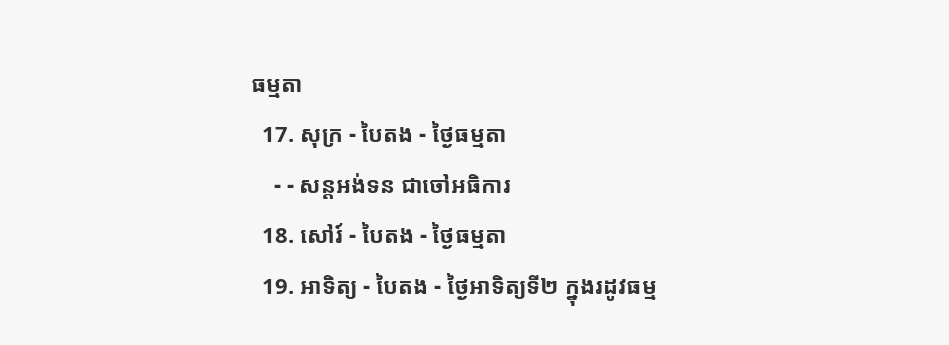ធម្មតា
  17. សុក្រ - បៃតង - ថ្ងៃធម្មតា
    - - សន្ដអង់ទន ជាចៅអធិការ
  18. សៅរ៍ - បៃតង - ថ្ងៃធម្មតា
  19. អាទិត្យ - បៃតង - ថ្ងៃអាទិត្យទី២ ក្នុងរដូវធម្ម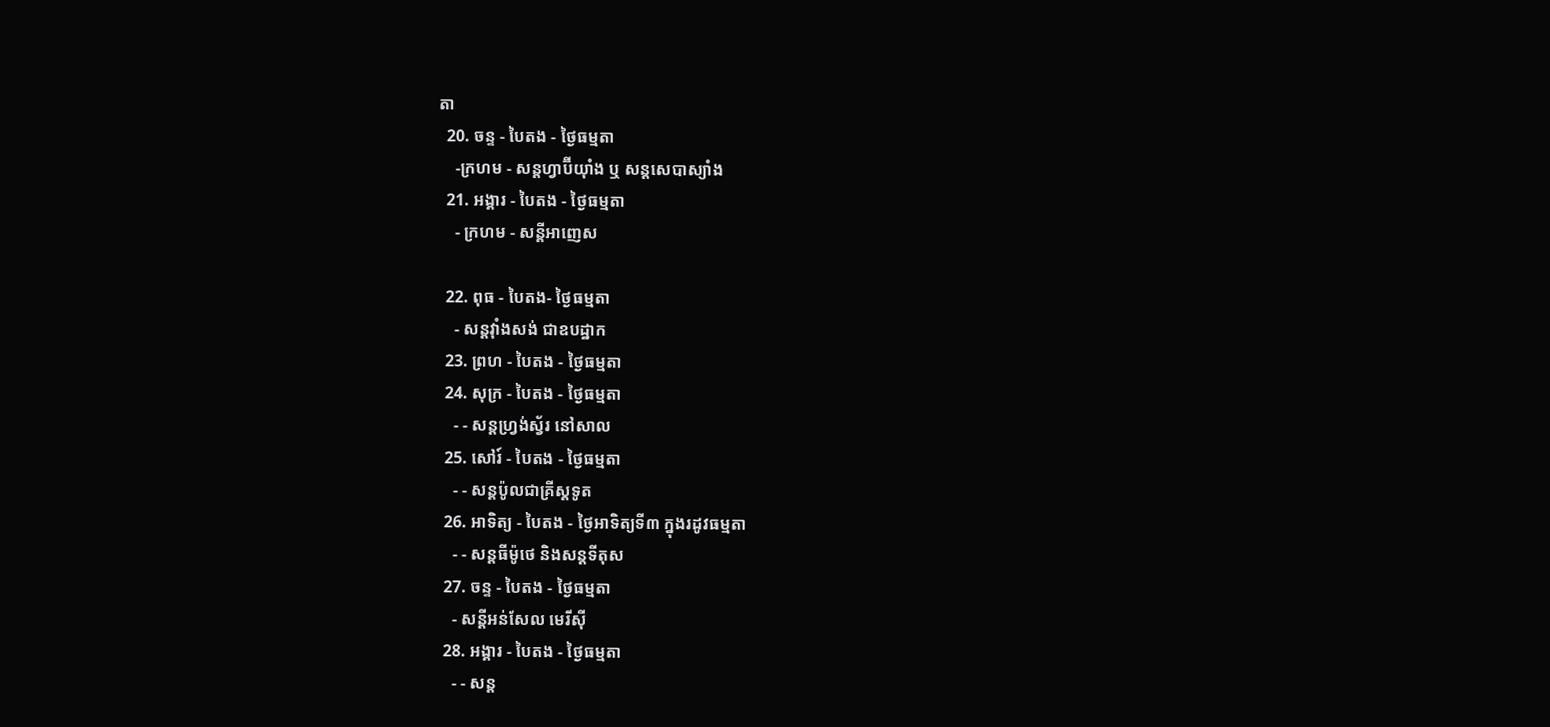តា
  20. ចន្ទ - បៃតង - ថ្ងៃធម្មតា
    -ក្រហម - សន្ដហ្វាប៊ីយ៉ាំង ឬ សន្ដសេបាស្យាំង
  21. អង្គារ - បៃតង - ថ្ងៃធម្មតា
    - ក្រហម - សន្ដីអាញេស

  22. ពុធ - បៃតង- ថ្ងៃធម្មតា
    - សន្ដវ៉ាំងសង់ ជាឧបដ្ឋាក
  23. ព្រហ - បៃតង - ថ្ងៃធម្មតា
  24. សុក្រ - បៃតង - ថ្ងៃធម្មតា
    - - សន្ដហ្វ្រង់ស្វ័រ នៅសាល
  25. សៅរ៍ - បៃតង - ថ្ងៃធម្មតា
    - - សន្ដប៉ូលជាគ្រីស្ដទូត
  26. អាទិត្យ - បៃតង - ថ្ងៃអាទិត្យទី៣ ក្នុងរដូវធម្មតា
    - - សន្ដធីម៉ូថេ និងសន្ដទីតុស
  27. ចន្ទ - បៃតង - ថ្ងៃធម្មតា
    - សន្ដីអន់សែល មេរីស៊ី
  28. អង្គារ - បៃតង - ថ្ងៃធម្មតា
    - - សន្ដ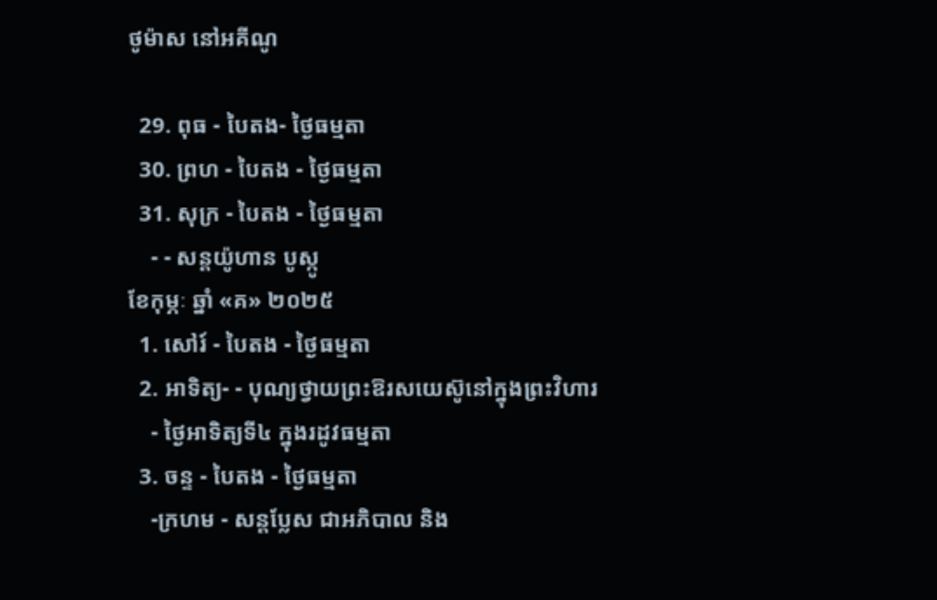ថូម៉ាស នៅអគីណូ

  29. ពុធ - បៃតង- ថ្ងៃធម្មតា
  30. ព្រហ - បៃតង - ថ្ងៃធម្មតា
  31. សុក្រ - បៃតង - ថ្ងៃធម្មតា
    - - សន្ដយ៉ូហាន បូស្កូ
ខែកុម្ភៈ ឆ្នាំ «គ» ២០២៥
  1. សៅរ៍ - បៃតង - ថ្ងៃធម្មតា
  2. អាទិត្យ- - បុណ្យថ្វាយព្រះឱរសយេស៊ូនៅក្នុងព្រះវិហារ
    - ថ្ងៃអាទិត្យទី៤ ក្នុងរដូវធម្មតា
  3. ចន្ទ - បៃតង - ថ្ងៃធម្មតា
    -ក្រហម - សន្ដប្លែស ជាអភិបាល និង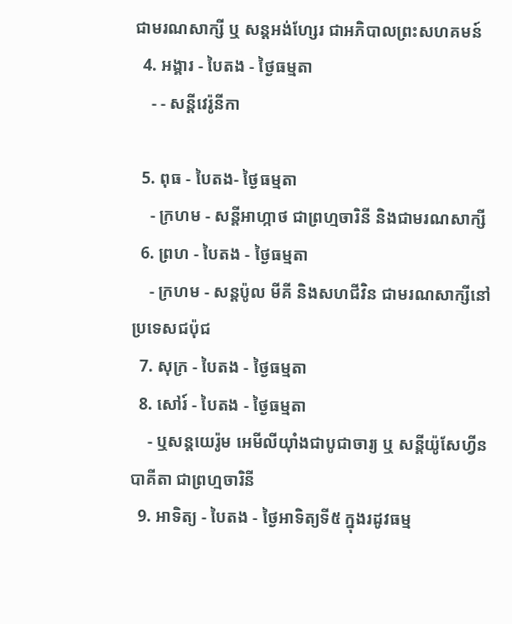ជាមរណសាក្សី ឬ សន្ដអង់ហ្សែរ ជាអភិបាលព្រះសហគមន៍
  4. អង្គារ - បៃតង - ថ្ងៃធម្មតា
    - - សន្ដីវេរ៉ូនីកា

  5. ពុធ - បៃតង- ថ្ងៃធម្មតា
    - ក្រហម - សន្ដីអាហ្កាថ ជាព្រហ្មចារិនី និងជាមរណសាក្សី
  6. ព្រហ - បៃតង - ថ្ងៃធម្មតា
    - ក្រហម - សន្ដប៉ូល មីគី និងសហជីវិន ជាមរណសាក្សីនៅប្រទេសជប៉ុជ
  7. សុក្រ - បៃតង - ថ្ងៃធម្មតា
  8. សៅរ៍ - បៃតង - ថ្ងៃធម្មតា
    - ឬសន្ដយេរ៉ូម អេមីលីយ៉ាំងជាបូជាចារ្យ ឬ សន្ដីយ៉ូសែហ្វីន បាគីតា ជាព្រហ្មចារិនី
  9. អាទិត្យ - បៃតង - ថ្ងៃអាទិត្យទី៥ ក្នុងរដូវធម្ម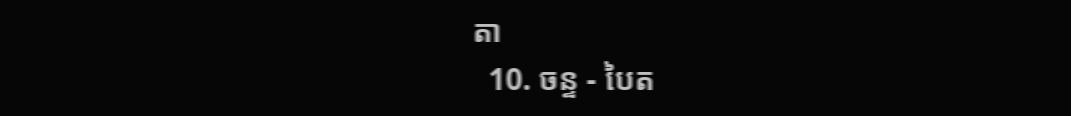តា
  10. ចន្ទ - បៃត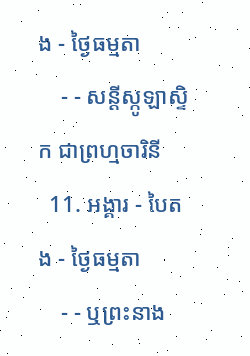ង - ថ្ងៃធម្មតា
    - - សន្ដីស្កូឡាស្ទិក ជាព្រហ្មចារិនី
  11. អង្គារ - បៃតង - ថ្ងៃធម្មតា
    - - ឬព្រះនាង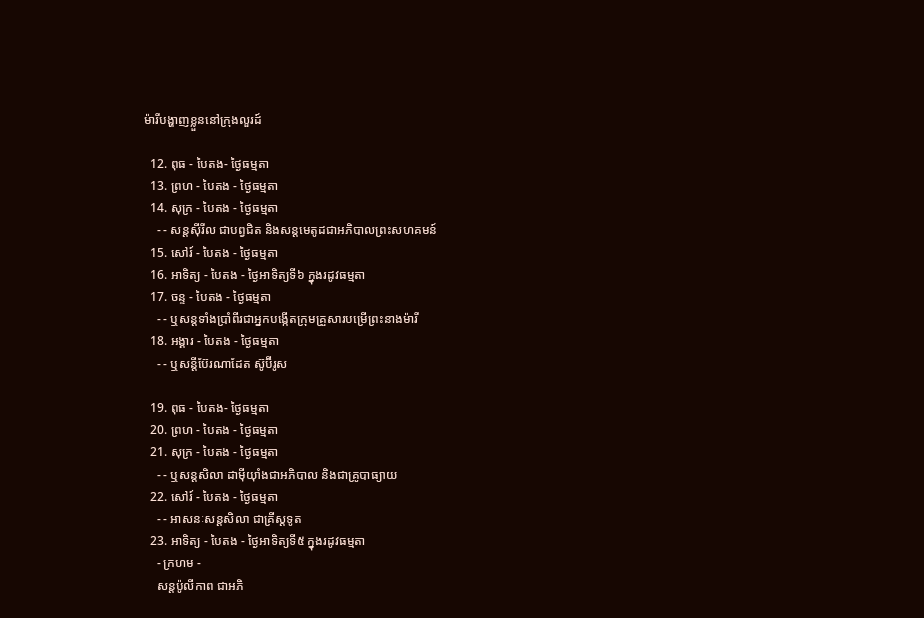ម៉ារីបង្ហាញខ្លួននៅក្រុងលួរដ៍

  12. ពុធ - បៃតង- ថ្ងៃធម្មតា
  13. ព្រហ - បៃតង - ថ្ងៃធម្មតា
  14. សុក្រ - បៃតង - ថ្ងៃធម្មតា
    - - សន្ដស៊ីរីល ជាបព្វជិត និងសន្ដមេតូដជាអភិបាលព្រះសហគមន៍
  15. សៅរ៍ - បៃតង - ថ្ងៃធម្មតា
  16. អាទិត្យ - បៃតង - ថ្ងៃអាទិត្យទី៦ ក្នុងរដូវធម្មតា
  17. ចន្ទ - បៃតង - ថ្ងៃធម្មតា
    - - ឬសន្ដទាំងប្រាំពីរជាអ្នកបង្កើតក្រុមគ្រួសារបម្រើព្រះនាងម៉ារី
  18. អង្គារ - បៃតង - ថ្ងៃធម្មតា
    - - ឬសន្ដីប៊ែរណាដែត ស៊ូប៊ីរូស

  19. ពុធ - បៃតង- ថ្ងៃធម្មតា
  20. ព្រហ - បៃតង - ថ្ងៃធម្មតា
  21. សុក្រ - បៃតង - ថ្ងៃធម្មតា
    - - ឬសន្ដសិលា ដាម៉ីយ៉ាំងជាអភិបាល និងជាគ្រូបាធ្យាយ
  22. សៅរ៍ - បៃតង - ថ្ងៃធម្មតា
    - - អាសនៈសន្ដសិលា ជាគ្រីស្ដទូត
  23. អាទិត្យ - បៃតង - ថ្ងៃអាទិត្យទី៥ ក្នុងរដូវធម្មតា
    - ក្រហម -
    សន្ដប៉ូលីកាព ជាអភិ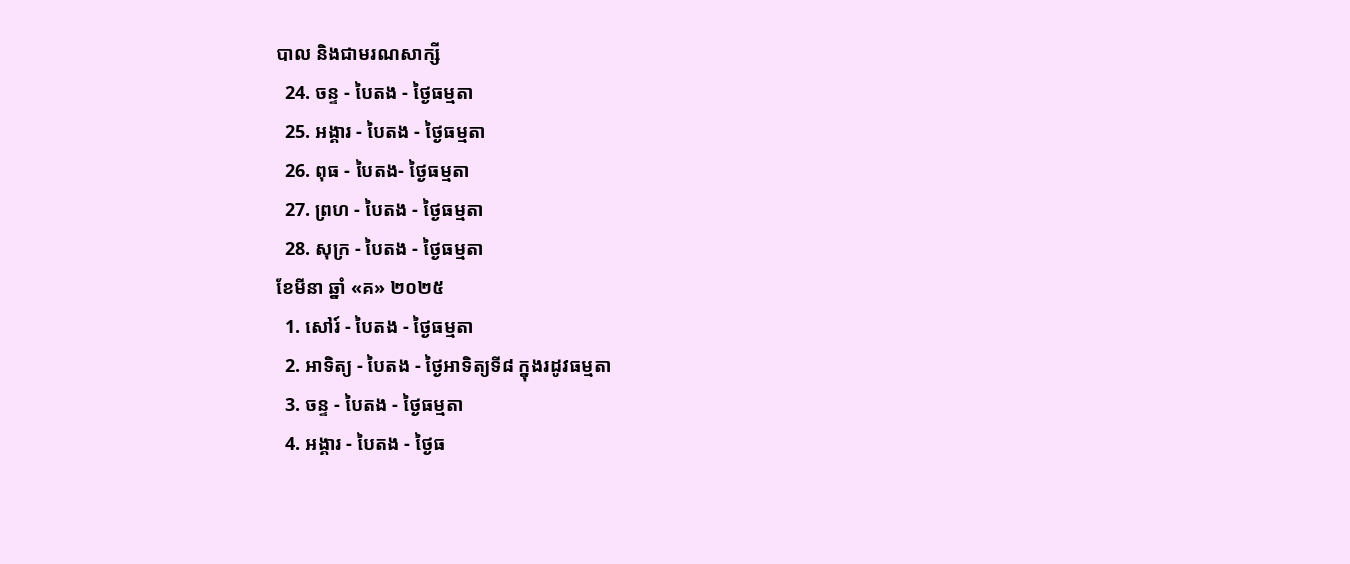បាល និងជាមរណសាក្សី
  24. ចន្ទ - បៃតង - ថ្ងៃធម្មតា
  25. អង្គារ - បៃតង - ថ្ងៃធម្មតា
  26. ពុធ - បៃតង- ថ្ងៃធម្មតា
  27. ព្រហ - បៃតង - ថ្ងៃធម្មតា
  28. សុក្រ - បៃតង - ថ្ងៃធម្មតា
ខែមីនា ឆ្នាំ «គ» ២០២៥
  1. សៅរ៍ - បៃតង - ថ្ងៃធម្មតា
  2. អាទិត្យ - បៃតង - ថ្ងៃអាទិត្យទី៨ ក្នុងរដូវធម្មតា
  3. ចន្ទ - បៃតង - ថ្ងៃធម្មតា
  4. អង្គារ - បៃតង - ថ្ងៃធ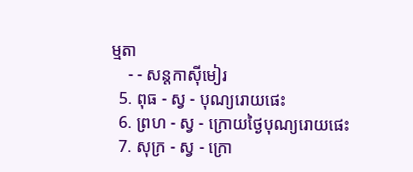ម្មតា
    - - សន្ដកាស៊ីមៀរ
  5. ពុធ - ស្វ - បុណ្យរោយផេះ
  6. ព្រហ - ស្វ - ក្រោយថ្ងៃបុណ្យរោយផេះ
  7. សុក្រ - ស្វ - ក្រោ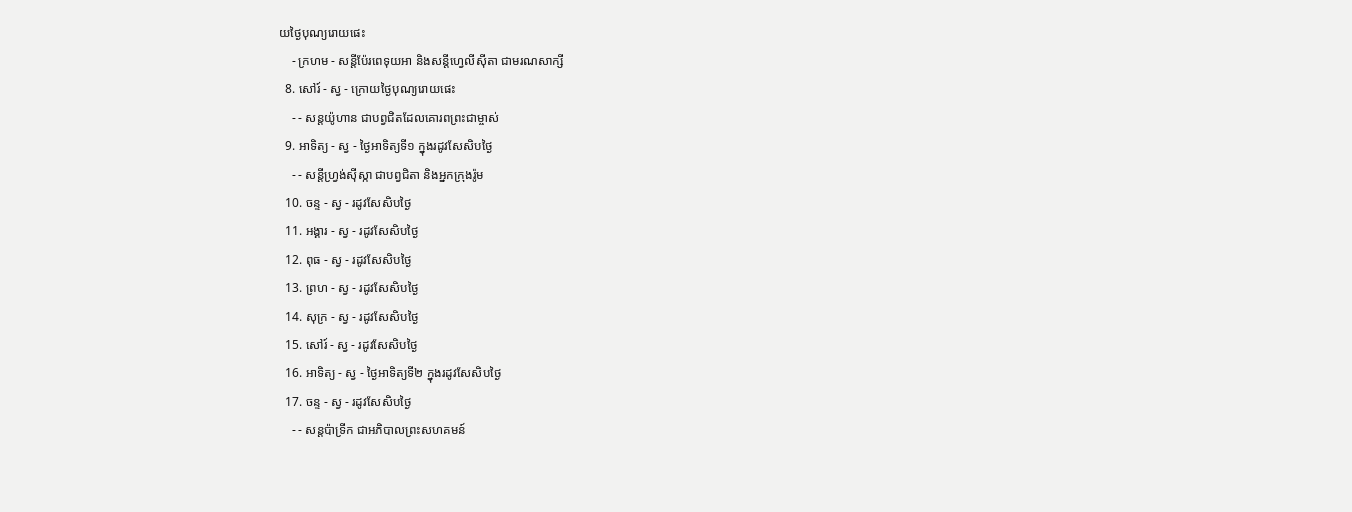យថ្ងៃបុណ្យរោយផេះ
    - ក្រហម - សន្ដីប៉ែរពេទុយអា និងសន្ដីហ្វេលីស៊ីតា ជាមរណសាក្សី
  8. សៅរ៍ - ស្វ - ក្រោយថ្ងៃបុណ្យរោយផេះ
    - - សន្ដយ៉ូហាន ជាបព្វជិតដែលគោរពព្រះជាម្ចាស់
  9. អាទិត្យ - ស្វ - ថ្ងៃអាទិត្យទី១ ក្នុងរដូវសែសិបថ្ងៃ
    - - សន្ដីហ្វ្រង់ស៊ីស្កា ជាបព្វជិតា និងអ្នកក្រុងរ៉ូម
  10. ចន្ទ - ស្វ - រដូវសែសិបថ្ងៃ
  11. អង្គារ - ស្វ - រដូវសែសិបថ្ងៃ
  12. ពុធ - ស្វ - រដូវសែសិបថ្ងៃ
  13. ព្រហ - ស្វ - រដូវសែសិបថ្ងៃ
  14. សុក្រ - ស្វ - រដូវសែសិបថ្ងៃ
  15. សៅរ៍ - ស្វ - រដូវសែសិបថ្ងៃ
  16. អាទិត្យ - ស្វ - ថ្ងៃអាទិត្យទី២ ក្នុងរដូវសែសិបថ្ងៃ
  17. ចន្ទ - ស្វ - រដូវសែសិបថ្ងៃ
    - - សន្ដប៉ាទ្រីក ជាអភិបាលព្រះសហគមន៍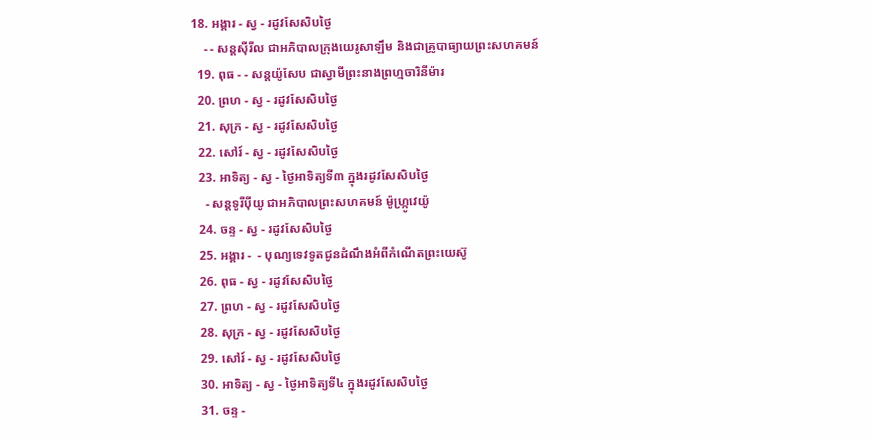18. អង្គារ - ស្វ - រដូវសែសិបថ្ងៃ
    - - សន្ដស៊ីរីល ជាអភិបាលក្រុងយេរូសាឡឹម និងជាគ្រូបាធ្យាយព្រះសហគមន៍
  19. ពុធ - - សន្ដយ៉ូសែប ជាស្វាមីព្រះនាងព្រហ្មចារិនីម៉ារ
  20. ព្រហ - ស្វ - រដូវសែសិបថ្ងៃ
  21. សុក្រ - ស្វ - រដូវសែសិបថ្ងៃ
  22. សៅរ៍ - ស្វ - រដូវសែសិបថ្ងៃ
  23. អាទិត្យ - ស្វ - ថ្ងៃអាទិត្យទី៣ ក្នុងរដូវសែសិបថ្ងៃ
    - សន្ដទូរីប៉ីយូ ជាអភិបាលព្រះសហគមន៍ ម៉ូហ្ក្រូវេយ៉ូ
  24. ចន្ទ - ស្វ - រដូវសែសិបថ្ងៃ
  25. អង្គារ -  - បុណ្យទេវទូតជូនដំណឹងអំពីកំណើតព្រះយេស៊ូ
  26. ពុធ - ស្វ - រដូវសែសិបថ្ងៃ
  27. ព្រហ - ស្វ - រដូវសែសិបថ្ងៃ
  28. សុក្រ - ស្វ - រដូវសែសិបថ្ងៃ
  29. សៅរ៍ - ស្វ - រដូវសែសិបថ្ងៃ
  30. អាទិត្យ - ស្វ - ថ្ងៃអាទិត្យទី៤ ក្នុងរដូវសែសិបថ្ងៃ
  31. ចន្ទ -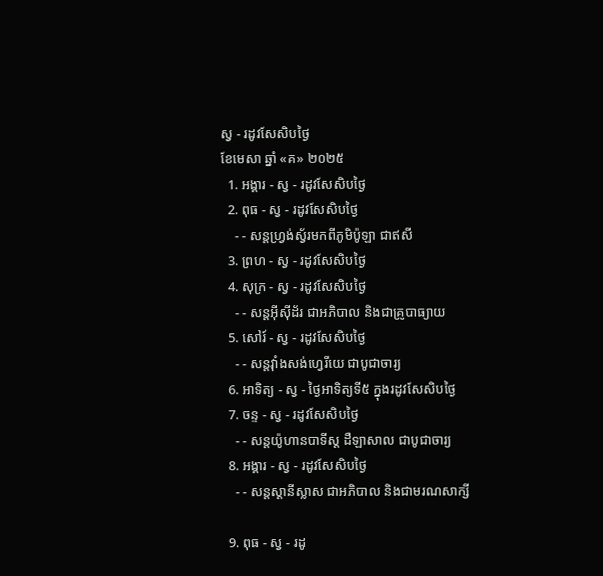ស្វ - រដូវសែសិបថ្ងៃ
ខែមេសា ឆ្នាំ «គ» ២០២៥
  1. អង្គារ - ស្វ - រដូវសែសិបថ្ងៃ
  2. ពុធ - ស្វ - រដូវសែសិបថ្ងៃ
    - - សន្ដហ្វ្រង់ស្វ័រមកពីភូមិប៉ូឡា ជាឥសី
  3. ព្រហ - ស្វ - រដូវសែសិបថ្ងៃ
  4. សុក្រ - ស្វ - រដូវសែសិបថ្ងៃ
    - - សន្ដអ៊ីស៊ីដ័រ ជាអភិបាល និងជាគ្រូបាធ្យាយ
  5. សៅរ៍ - ស្វ - រដូវសែសិបថ្ងៃ
    - - សន្ដវ៉ាំងសង់ហ្វេរីយេ ជាបូជាចារ្យ
  6. អាទិត្យ - ស្វ - ថ្ងៃអាទិត្យទី៥ ក្នុងរដូវសែសិបថ្ងៃ
  7. ចន្ទ - ស្វ - រដូវសែសិបថ្ងៃ
    - - សន្ដយ៉ូហានបាទីស្ដ ដឺឡាសាល ជាបូជាចារ្យ
  8. អង្គារ - ស្វ - រដូវសែសិបថ្ងៃ
    - - សន្ដស្ដានីស្លាស ជាអភិបាល និងជាមរណសាក្សី

  9. ពុធ - ស្វ - រដូ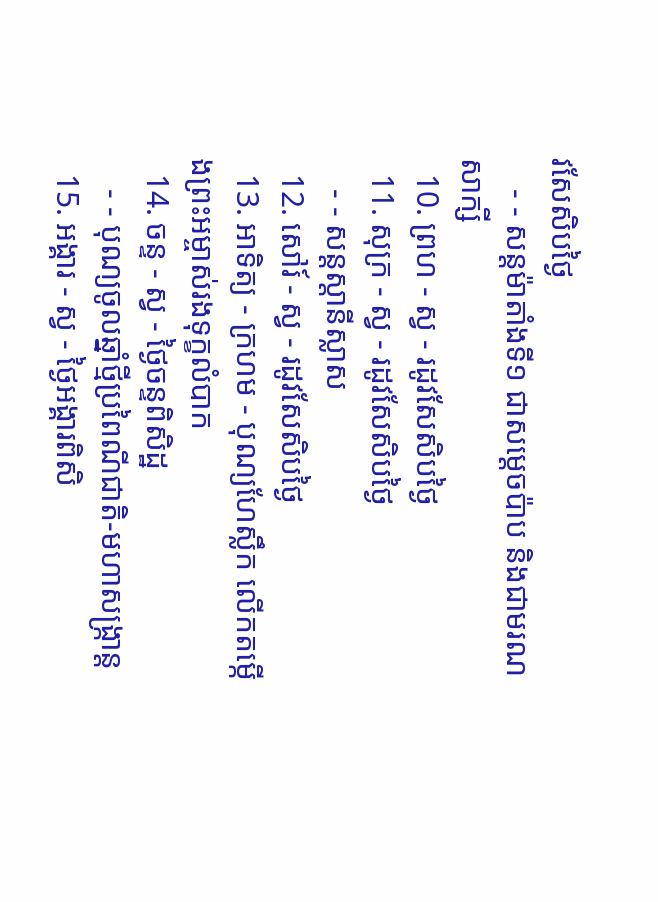វសែសិបថ្ងៃ
    - - សន្ដម៉ាតាំងទី១ ជាសម្ដេចប៉ាប និងជាមរណសាក្សី
  10. ព្រហ - ស្វ - រដូវសែសិបថ្ងៃ
  11. សុក្រ - ស្វ - រដូវសែសិបថ្ងៃ
    - - សន្ដស្ដានីស្លាស
  12. សៅរ៍ - ស្វ - រដូវសែសិបថ្ងៃ
  13. អាទិត្យ - ក្រហម - បុណ្យហែស្លឹក លើកតម្កើងព្រះអម្ចាស់រងទុក្ខលំបាក
  14. ចន្ទ - ស្វ - ថ្ងៃចន្ទពិសិដ្ឋ
    - - បុណ្យចូលឆ្នាំថ្មីប្រពៃណីជាតិ-មហាសង្រ្កាន្ដ
  15. អង្គារ - ស្វ - ថ្ងៃអង្គារពិសិ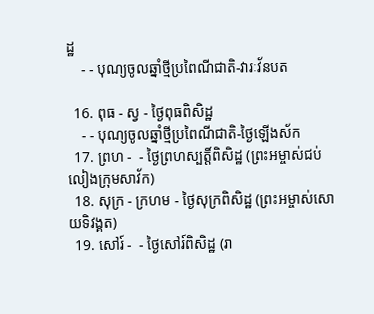ដ្ឋ
    - - បុណ្យចូលឆ្នាំថ្មីប្រពៃណីជាតិ-វារៈវ័នបត

  16. ពុធ - ស្វ - ថ្ងៃពុធពិសិដ្ឋ
    - - បុណ្យចូលឆ្នាំថ្មីប្រពៃណីជាតិ-ថ្ងៃឡើងស័ក
  17. ព្រហ -  - ថ្ងៃព្រហស្បត្ដិ៍ពិសិដ្ឋ (ព្រះអម្ចាស់ជប់លៀងក្រុមសាវ័ក)
  18. សុក្រ - ក្រហម - ថ្ងៃសុក្រពិសិដ្ឋ (ព្រះអម្ចាស់សោយទិវង្គត)
  19. សៅរ៍ -  - ថ្ងៃសៅរ៍ពិសិដ្ឋ (រា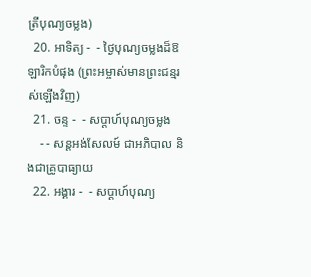ត្រីបុណ្យចម្លង)
  20. អាទិត្យ -  - ថ្ងៃបុណ្យចម្លងដ៏ឱឡារិកបំផុង (ព្រះអម្ចាស់មានព្រះជន្មរស់ឡើងវិញ)
  21. ចន្ទ -  - សប្ដាហ៍បុណ្យចម្លង
    - - សន្ដអង់សែលម៍ ជាអភិបាល និងជាគ្រូបាធ្យាយ
  22. អង្គារ -  - សប្ដាហ៍បុណ្យ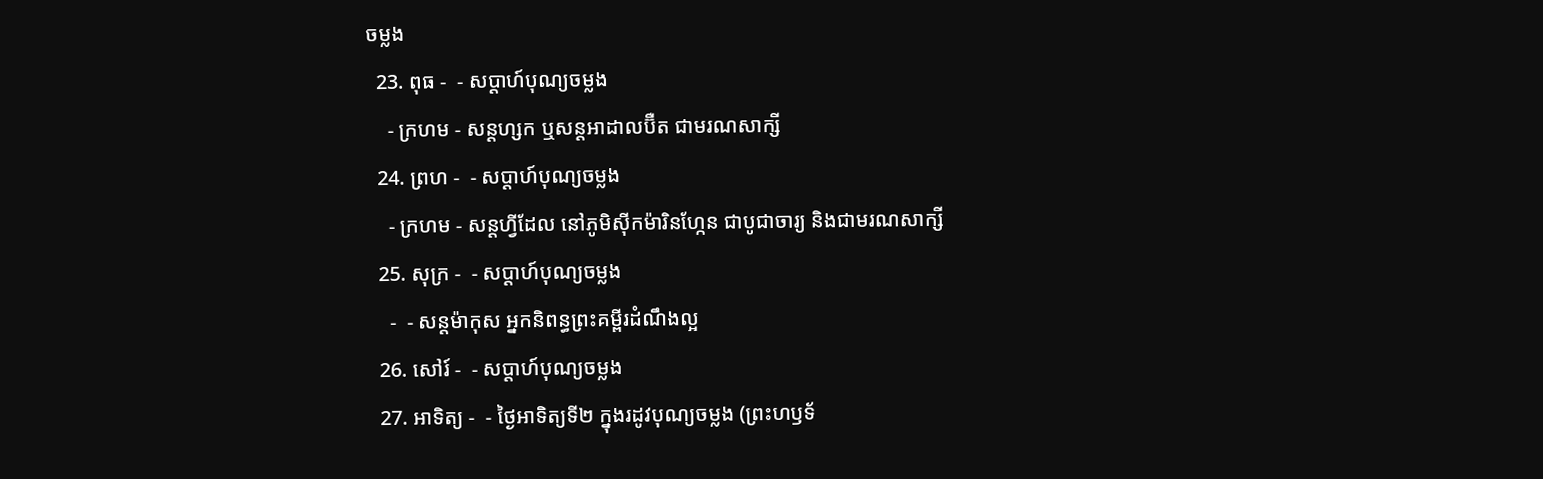ចម្លង
  23. ពុធ -  - សប្ដាហ៍បុណ្យចម្លង
    - ក្រហម - សន្ដហ្សក ឬសន្ដអាដាលប៊ឺត ជាមរណសាក្សី
  24. ព្រហ -  - សប្ដាហ៍បុណ្យចម្លង
    - ក្រហម - សន្ដហ្វីដែល នៅភូមិស៊ីកម៉ារិនហ្កែន ជាបូជាចារ្យ និងជាមរណសាក្សី
  25. សុក្រ -  - សប្ដាហ៍បុណ្យចម្លង
    -  - សន្ដម៉ាកុស អ្នកនិពន្ធព្រះគម្ពីរដំណឹងល្អ
  26. សៅរ៍ -  - សប្ដាហ៍បុណ្យចម្លង
  27. អាទិត្យ -  - ថ្ងៃអាទិត្យទី២ ក្នុងរដូវបុណ្យចម្លង (ព្រះហឫទ័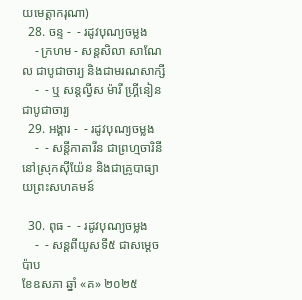យមេត្ដាករុណា)
  28. ចន្ទ -  - រដូវបុណ្យចម្លង
    - ក្រហម - សន្ដសិលា សាណែល ជាបូជាចារ្យ និងជាមរណសាក្សី
    -  - ឬ សន្ដល្វីស ម៉ារី ហ្គ្រីនៀន ជាបូជាចារ្យ
  29. អង្គារ -  - រដូវបុណ្យចម្លង
    -  - សន្ដីកាតារីន ជាព្រហ្មចារិនី នៅស្រុកស៊ីយ៉ែន និងជាគ្រូបាធ្យាយព្រះសហគមន៍

  30. ពុធ -  - រដូវបុណ្យចម្លង
    -  - សន្ដពីយូសទី៥ ជាសម្ដេចប៉ាប
ខែឧសភា ឆ្នាំ «គ» ២០២៥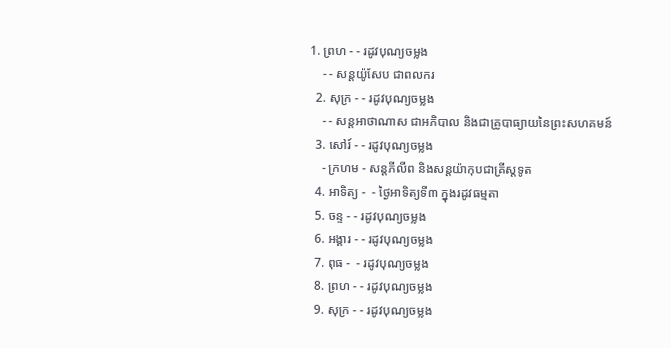1. ព្រហ - - រដូវបុណ្យចម្លង
    - - សន្ដយ៉ូសែប ជាពលករ
  2. សុក្រ - - រដូវបុណ្យចម្លង
    - - សន្ដអាថាណាស ជាអភិបាល និងជាគ្រូបាធ្យាយនៃព្រះសហគមន៍
  3. សៅរ៍ - - រដូវបុណ្យចម្លង
    - ក្រហម - សន្ដភីលីព និងសន្ដយ៉ាកុបជាគ្រីស្ដទូត
  4. អាទិត្យ -  - ថ្ងៃអាទិត្យទី៣ ក្នុងរដូវធម្មតា
  5. ចន្ទ - - រដូវបុណ្យចម្លង
  6. អង្គារ - - រដូវបុណ្យចម្លង
  7. ពុធ -  - រដូវបុណ្យចម្លង
  8. ព្រហ - - រដូវបុណ្យចម្លង
  9. សុក្រ - - រដូវបុណ្យចម្លង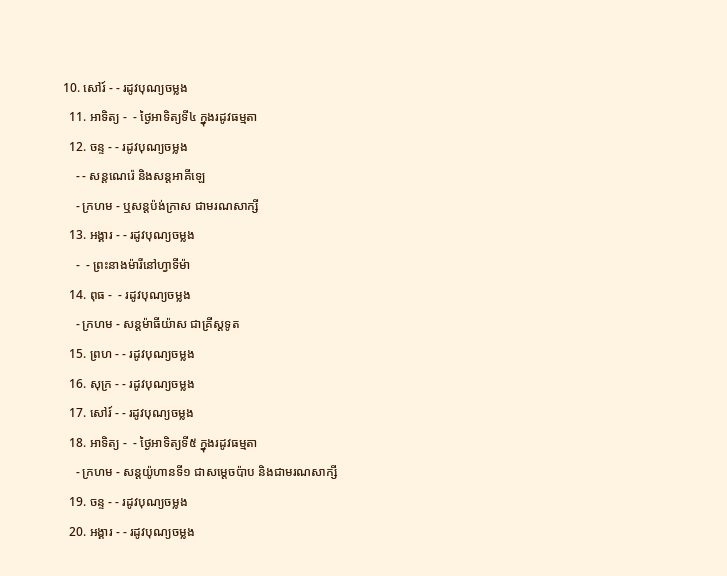10. សៅរ៍ - - រដូវបុណ្យចម្លង
  11. អាទិត្យ -  - ថ្ងៃអាទិត្យទី៤ ក្នុងរដូវធម្មតា
  12. ចន្ទ - - រដូវបុណ្យចម្លង
    - - សន្ដណេរ៉េ និងសន្ដអាគីឡេ
    - ក្រហម - ឬសន្ដប៉ង់ក្រាស ជាមរណសាក្សី
  13. អង្គារ - - រដូវបុណ្យចម្លង
    -  - ព្រះនាងម៉ារីនៅហ្វាទីម៉ា
  14. ពុធ -  - រដូវបុណ្យចម្លង
    - ក្រហម - សន្ដម៉ាធីយ៉ាស ជាគ្រីស្ដទូត
  15. ព្រហ - - រដូវបុណ្យចម្លង
  16. សុក្រ - - រដូវបុណ្យចម្លង
  17. សៅរ៍ - - រដូវបុណ្យចម្លង
  18. អាទិត្យ -  - ថ្ងៃអាទិត្យទី៥ ក្នុងរដូវធម្មតា
    - ក្រហម - សន្ដយ៉ូហានទី១ ជាសម្ដេចប៉ាប និងជាមរណសាក្សី
  19. ចន្ទ - - រដូវបុណ្យចម្លង
  20. អង្គារ - - រដូវបុណ្យចម្លង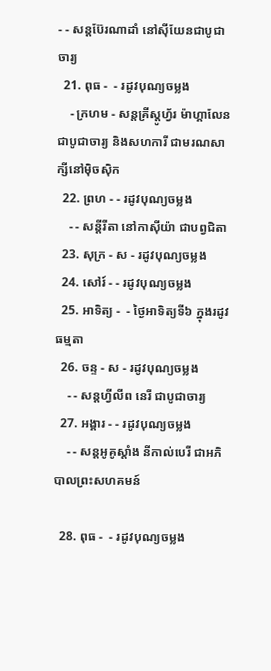- - សន្ដប៊ែរណាដាំ នៅស៊ីយែនជាបូជាចារ្យ
  21. ពុធ -  - រដូវបុណ្យចម្លង
    - ក្រហម - សន្ដគ្រីស្ដូហ្វ័រ ម៉ាហ្គាលែន ជាបូជាចារ្យ និងសហការី ជាមរណសាក្សីនៅម៉ិចស៊ិក
  22. ព្រហ - - រដូវបុណ្យចម្លង
    - - សន្ដីរីតា នៅកាស៊ីយ៉ា ជាបព្វជិតា
  23. សុក្រ - ស - រដូវបុណ្យចម្លង
  24. សៅរ៍ - - រដូវបុណ្យចម្លង
  25. អាទិត្យ -  - ថ្ងៃអាទិត្យទី៦ ក្នុងរដូវធម្មតា
  26. ចន្ទ - ស - រដូវបុណ្យចម្លង
    - - សន្ដហ្វីលីព នេរី ជាបូជាចារ្យ
  27. អង្គារ - - រដូវបុណ្យចម្លង
    - - សន្ដអូគូស្ដាំង នីកាល់បេរី ជាអភិបាលព្រះសហគមន៍

  28. ពុធ -  - រដូវបុណ្យចម្លង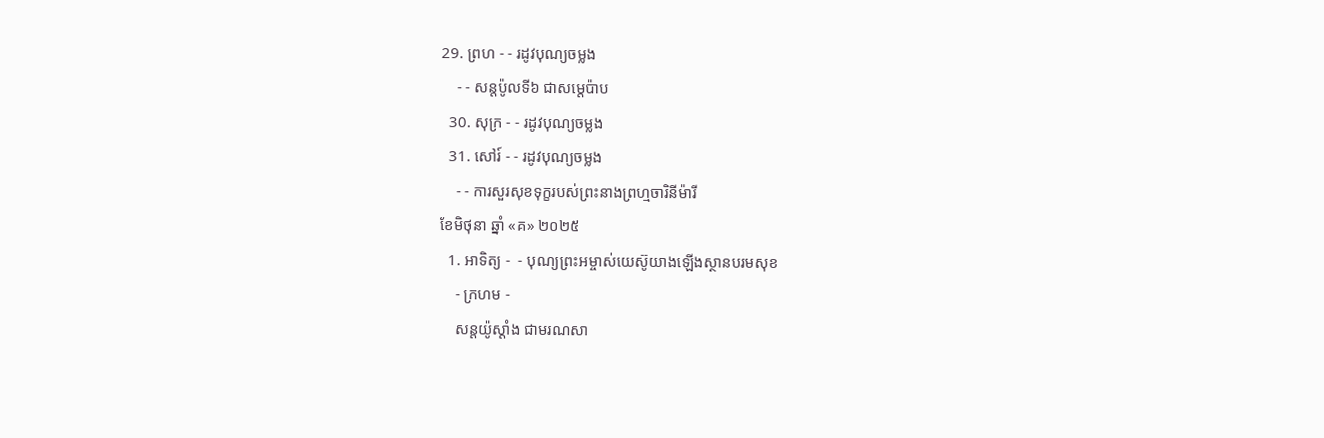29. ព្រហ - - រដូវបុណ្យចម្លង
    - - សន្ដប៉ូលទី៦ ជាសម្ដេប៉ាប
  30. សុក្រ - - រដូវបុណ្យចម្លង
  31. សៅរ៍ - - រដូវបុណ្យចម្លង
    - - ការសួរសុខទុក្ខរបស់ព្រះនាងព្រហ្មចារិនីម៉ារី
ខែមិថុនា ឆ្នាំ «គ» ២០២៥
  1. អាទិត្យ -  - បុណ្យព្រះអម្ចាស់យេស៊ូយាងឡើងស្ថានបរមសុខ
    - ក្រហម -
    សន្ដយ៉ូស្ដាំង ជាមរណសា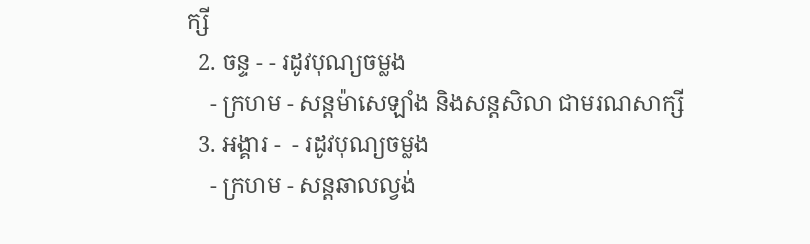ក្សី
  2. ចន្ទ - - រដូវបុណ្យចម្លង
    - ក្រហម - សន្ដម៉ាសេឡាំង និងសន្ដសិលា ជាមរណសាក្សី
  3. អង្គារ -  - រដូវបុណ្យចម្លង
    - ក្រហម - សន្ដឆាលល្វង់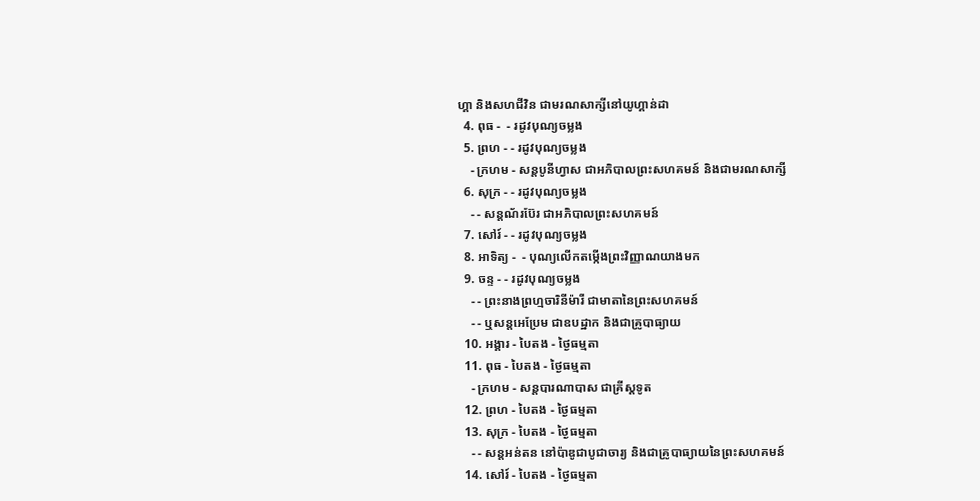ហ្គា និងសហជីវិន ជាមរណសាក្សីនៅយូហ្គាន់ដា
  4. ពុធ -  - រដូវបុណ្យចម្លង
  5. ព្រហ - - រដូវបុណ្យចម្លង
    - ក្រហម - សន្ដបូនីហ្វាស ជាអភិបាលព្រះសហគមន៍ និងជាមរណសាក្សី
  6. សុក្រ - - រដូវបុណ្យចម្លង
    - - សន្ដណ័រប៊ែរ ជាអភិបាលព្រះសហគមន៍
  7. សៅរ៍ - - រដូវបុណ្យចម្លង
  8. អាទិត្យ -  - បុណ្យលើកតម្កើងព្រះវិញ្ញាណយាងមក
  9. ចន្ទ - - រដូវបុណ្យចម្លង
    - - ព្រះនាងព្រហ្មចារិនីម៉ារី ជាមាតានៃព្រះសហគមន៍
    - - ឬសន្ដអេប្រែម ជាឧបដ្ឋាក និងជាគ្រូបាធ្យាយ
  10. អង្គារ - បៃតង - ថ្ងៃធម្មតា
  11. ពុធ - បៃតង - ថ្ងៃធម្មតា
    - ក្រហម - សន្ដបារណាបាស ជាគ្រីស្ដទូត
  12. ព្រហ - បៃតង - ថ្ងៃធម្មតា
  13. សុក្រ - បៃតង - ថ្ងៃធម្មតា
    - - សន្ដអន់តន នៅប៉ាឌូជាបូជាចារ្យ និងជាគ្រូបាធ្យាយនៃព្រះសហគមន៍
  14. សៅរ៍ - បៃតង - ថ្ងៃធម្មតា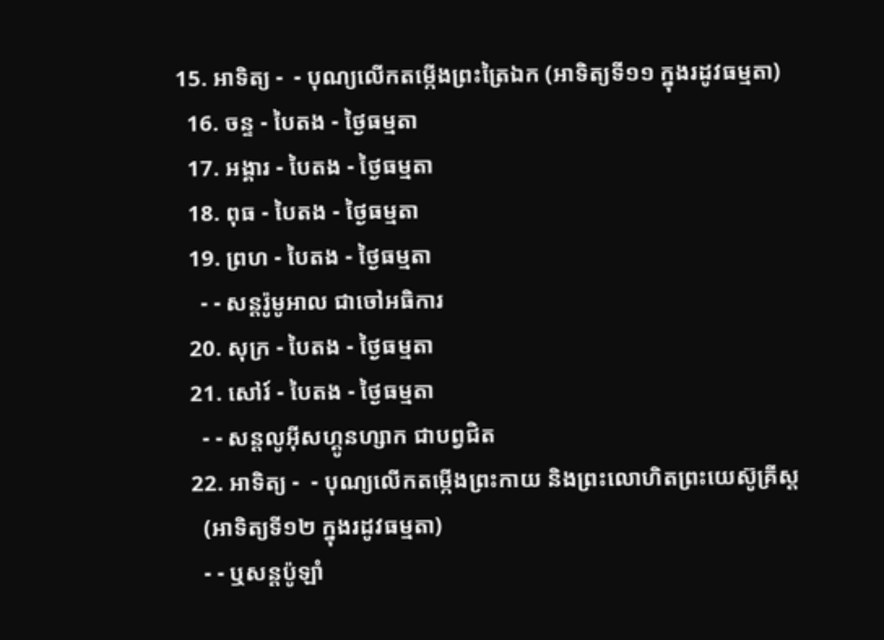15. អាទិត្យ -  - បុណ្យលើកតម្កើងព្រះត្រៃឯក (អាទិត្យទី១១ ក្នុងរដូវធម្មតា)
  16. ចន្ទ - បៃតង - ថ្ងៃធម្មតា
  17. អង្គារ - បៃតង - ថ្ងៃធម្មតា
  18. ពុធ - បៃតង - ថ្ងៃធម្មតា
  19. ព្រហ - បៃតង - ថ្ងៃធម្មតា
    - - សន្ដរ៉ូមូអាល ជាចៅអធិការ
  20. សុក្រ - បៃតង - ថ្ងៃធម្មតា
  21. សៅរ៍ - បៃតង - ថ្ងៃធម្មតា
    - - សន្ដលូអ៊ីសហ្គូនហ្សាក ជាបព្វជិត
  22. អាទិត្យ -  - បុណ្យលើកតម្កើងព្រះកាយ និងព្រះលោហិតព្រះយេស៊ូគ្រីស្ដ
    (អាទិត្យទី១២ ក្នុងរដូវធម្មតា)
    - - ឬសន្ដប៉ូឡាំ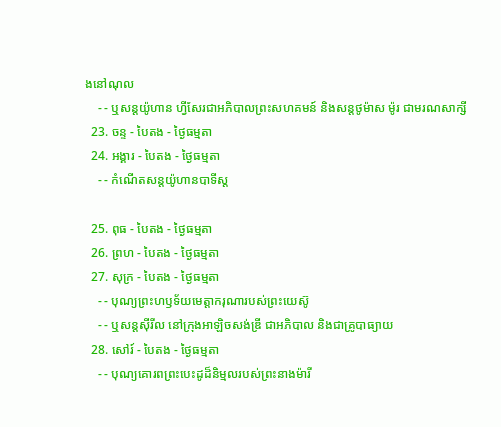ងនៅណុល
    - - ឬសន្ដយ៉ូហាន ហ្វីសែរជាអភិបាលព្រះសហគមន៍ និងសន្ដថូម៉ាស ម៉ូរ ជាមរណសាក្សី
  23. ចន្ទ - បៃតង - ថ្ងៃធម្មតា
  24. អង្គារ - បៃតង - ថ្ងៃធម្មតា
    - - កំណើតសន្ដយ៉ូហានបាទីស្ដ

  25. ពុធ - បៃតង - ថ្ងៃធម្មតា
  26. ព្រហ - បៃតង - ថ្ងៃធម្មតា
  27. សុក្រ - បៃតង - ថ្ងៃធម្មតា
    - - បុណ្យព្រះហឫទ័យមេត្ដាករុណារបស់ព្រះយេស៊ូ
    - - ឬសន្ដស៊ីរីល នៅក្រុងអាឡិចសង់ឌ្រី ជាអភិបាល និងជាគ្រូបាធ្យាយ
  28. សៅរ៍ - បៃតង - ថ្ងៃធម្មតា
    - - បុណ្យគោរពព្រះបេះដូដ៏និម្មលរបស់ព្រះនាងម៉ារី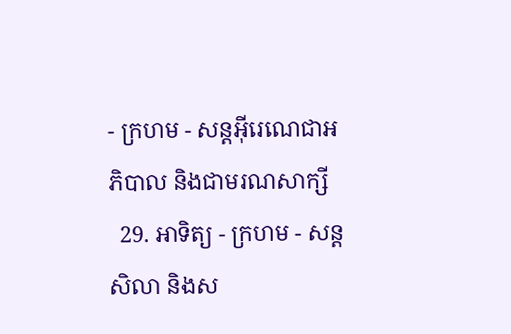- ក្រហម - សន្ដអ៊ីរេណេជាអភិបាល និងជាមរណសាក្សី
  29. អាទិត្យ - ក្រហម - សន្ដសិលា និងស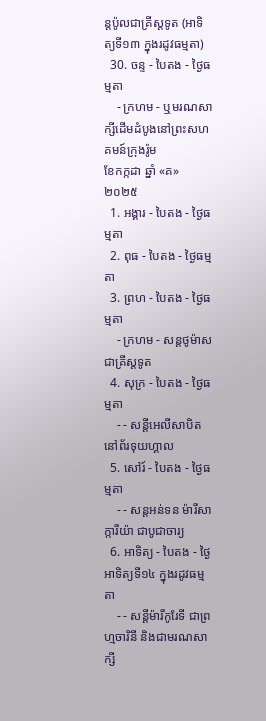ន្ដប៉ូលជាគ្រីស្ដទូត (អាទិត្យទី១៣ ក្នុងរដូវធម្មតា)
  30. ចន្ទ - បៃតង - ថ្ងៃធម្មតា
    - ក្រហម - ឬមរណសាក្សីដើមដំបូងនៅព្រះសហគមន៍ក្រុងរ៉ូម
ខែកក្កដា ឆ្នាំ «គ» ២០២៥
  1. អង្គារ - បៃតង - ថ្ងៃធម្មតា
  2. ពុធ - បៃតង - ថ្ងៃធម្មតា
  3. ព្រហ - បៃតង - ថ្ងៃធម្មតា
    - ក្រហម - សន្ដថូម៉ាស ជាគ្រីស្ដទូត
  4. សុក្រ - បៃតង - ថ្ងៃធម្មតា
    - - សន្ដីអេលីសាបិត នៅព័រទុយហ្គាល
  5. សៅរ៍ - បៃតង - ថ្ងៃធម្មតា
    - - សន្ដអន់ទន ម៉ារីសាក្ការីយ៉ា ជាបូជាចារ្យ
  6. អាទិត្យ - បៃតង - ថ្ងៃអាទិត្យទី១៤ ក្នុងរដូវធម្មតា
    - - សន្ដីម៉ារីកូរែទី ជាព្រហ្មចារិនី និងជាមរណសាក្សី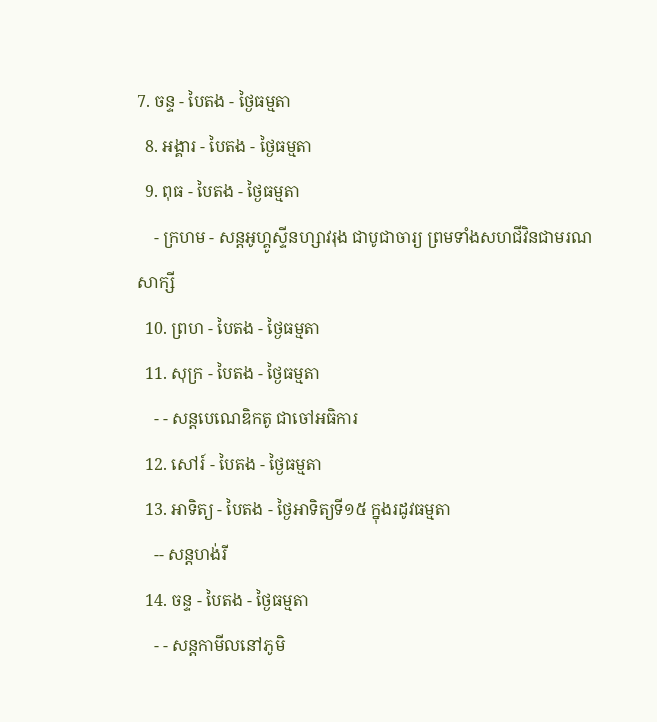7. ចន្ទ - បៃតង - ថ្ងៃធម្មតា
  8. អង្គារ - បៃតង - ថ្ងៃធម្មតា
  9. ពុធ - បៃតង - ថ្ងៃធម្មតា
    - ក្រហម - សន្ដអូហ្គូស្ទីនហ្សាវរុង ជាបូជាចារ្យ ព្រមទាំងសហជីវិនជាមរណសាក្សី
  10. ព្រហ - បៃតង - ថ្ងៃធម្មតា
  11. សុក្រ - បៃតង - ថ្ងៃធម្មតា
    - - សន្ដបេណេឌិកតូ ជាចៅអធិការ
  12. សៅរ៍ - បៃតង - ថ្ងៃធម្មតា
  13. អាទិត្យ - បៃតង - ថ្ងៃអាទិត្យទី១៥ ក្នុងរដូវធម្មតា
    -- សន្ដហង់រី
  14. ចន្ទ - បៃតង - ថ្ងៃធម្មតា
    - - សន្ដកាមីលនៅភូមិ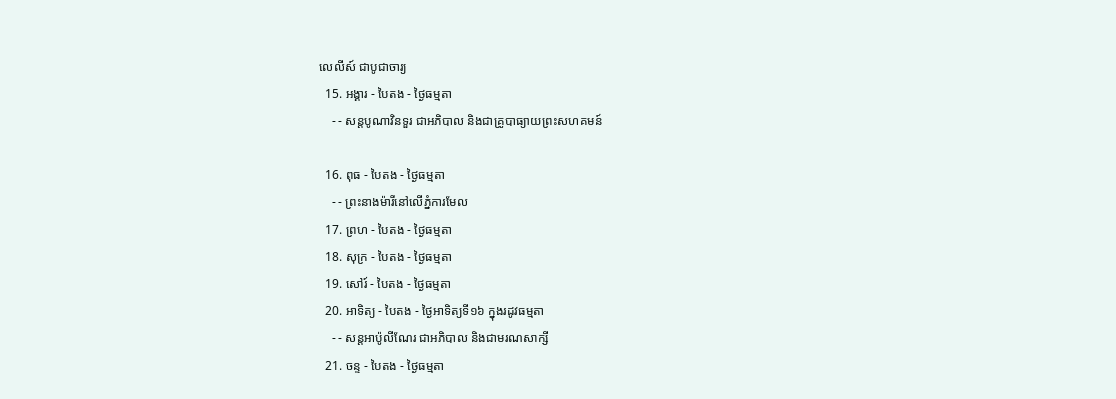លេលីស៍ ជាបូជាចារ្យ
  15. អង្គារ - បៃតង - ថ្ងៃធម្មតា
    - - សន្ដបូណាវិនទួរ ជាអភិបាល និងជាគ្រូបាធ្យាយព្រះសហគមន៍

  16. ពុធ - បៃតង - ថ្ងៃធម្មតា
    - - ព្រះនាងម៉ារីនៅលើភ្នំការមែល
  17. ព្រហ - បៃតង - ថ្ងៃធម្មតា
  18. សុក្រ - បៃតង - ថ្ងៃធម្មតា
  19. សៅរ៍ - បៃតង - ថ្ងៃធម្មតា
  20. អាទិត្យ - បៃតង - ថ្ងៃអាទិត្យទី១៦ ក្នុងរដូវធម្មតា
    - - សន្ដអាប៉ូលីណែរ ជាអភិបាល និងជាមរណសាក្សី
  21. ចន្ទ - បៃតង - ថ្ងៃធម្មតា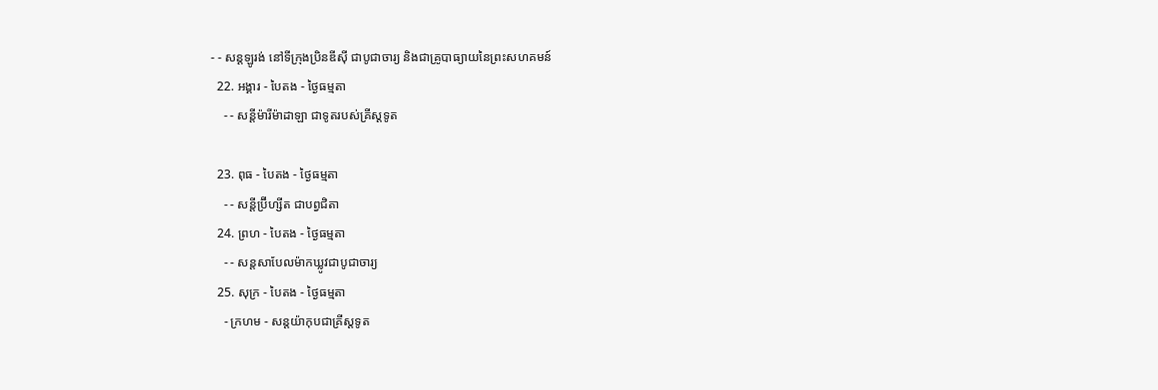- - សន្ដឡូរង់ នៅទីក្រុងប្រិនឌីស៊ី ជាបូជាចារ្យ និងជាគ្រូបាធ្យាយនៃព្រះសហគមន៍
  22. អង្គារ - បៃតង - ថ្ងៃធម្មតា
    - - សន្ដីម៉ារីម៉ាដាឡា ជាទូតរបស់គ្រីស្ដទូត

  23. ពុធ - បៃតង - ថ្ងៃធម្មតា
    - - សន្ដីប្រ៊ីហ្សីត ជាបព្វជិតា
  24. ព្រហ - បៃតង - ថ្ងៃធម្មតា
    - - សន្ដសាបែលម៉ាកឃ្លូវជាបូជាចារ្យ
  25. សុក្រ - បៃតង - ថ្ងៃធម្មតា
    - ក្រហម - សន្ដយ៉ាកុបជាគ្រីស្ដទូត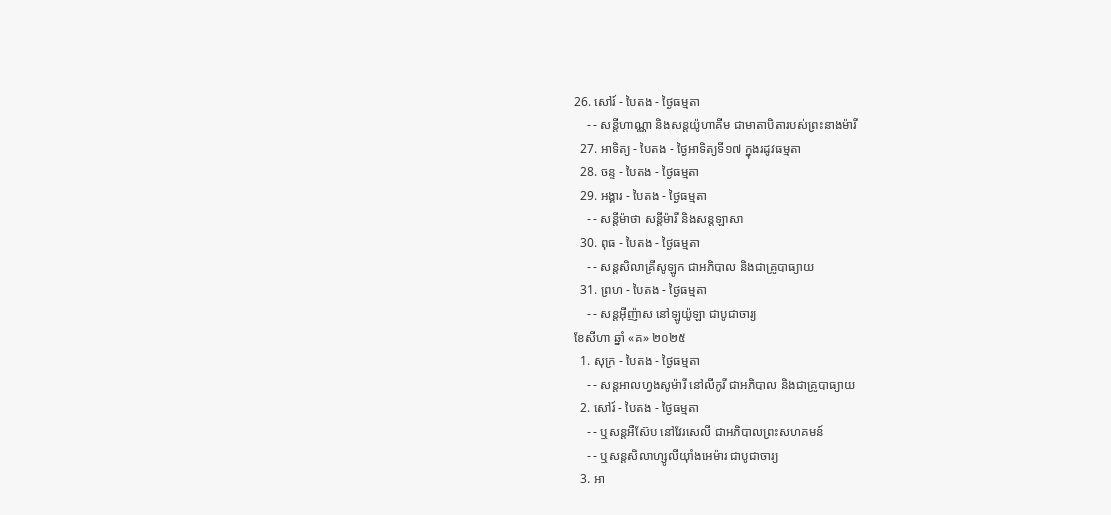26. សៅរ៍ - បៃតង - ថ្ងៃធម្មតា
    - - សន្ដីហាណ្ណា និងសន្ដយ៉ូហាគីម ជាមាតាបិតារបស់ព្រះនាងម៉ារី
  27. អាទិត្យ - បៃតង - ថ្ងៃអាទិត្យទី១៧ ក្នុងរដូវធម្មតា
  28. ចន្ទ - បៃតង - ថ្ងៃធម្មតា
  29. អង្គារ - បៃតង - ថ្ងៃធម្មតា
    - - សន្ដីម៉ាថា សន្ដីម៉ារី និងសន្ដឡាសា
  30. ពុធ - បៃតង - ថ្ងៃធម្មតា
    - - សន្ដសិលាគ្រីសូឡូក ជាអភិបាល និងជាគ្រូបាធ្យាយ
  31. ព្រហ - បៃតង - ថ្ងៃធម្មតា
    - - សន្ដអ៊ីញ៉ាស នៅឡូយ៉ូឡា ជាបូជាចារ្យ
ខែសីហា ឆ្នាំ «គ» ២០២៥
  1. សុក្រ - បៃតង - ថ្ងៃធម្មតា
    - - សន្ដអាលហ្វងសូម៉ារី នៅលីកូរី ជាអភិបាល និងជាគ្រូបាធ្យាយ
  2. សៅរ៍ - បៃតង - ថ្ងៃធម្មតា
    - - ឬសន្ដអឺស៊ែប នៅវែរសេលី ជាអភិបាលព្រះសហគមន៍
    - - ឬសន្ដសិលាហ្សូលីយ៉ាំងអេម៉ារ ជាបូជាចារ្យ
  3. អា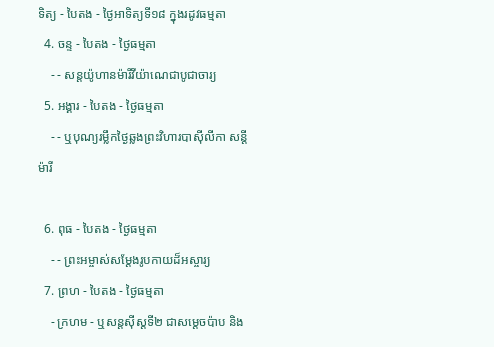ទិត្យ - បៃតង - ថ្ងៃអាទិត្យទី១៨ ក្នុងរដូវធម្មតា
  4. ចន្ទ - បៃតង - ថ្ងៃធម្មតា
    - - សន្ដយ៉ូហានម៉ារីវីយ៉ាណេជាបូជាចារ្យ
  5. អង្គារ - បៃតង - ថ្ងៃធម្មតា
    - - ឬបុណ្យរម្លឹកថ្ងៃឆ្លងព្រះវិហារបាស៊ីលីកា សន្ដីម៉ារី

  6. ពុធ - បៃតង - ថ្ងៃធម្មតា
    - - ព្រះអម្ចាស់សម្ដែងរូបកាយដ៏អស្ចារ្យ
  7. ព្រហ - បៃតង - ថ្ងៃធម្មតា
    - ក្រហម - ឬសន្ដស៊ីស្ដទី២ ជាសម្ដេចប៉ាប និង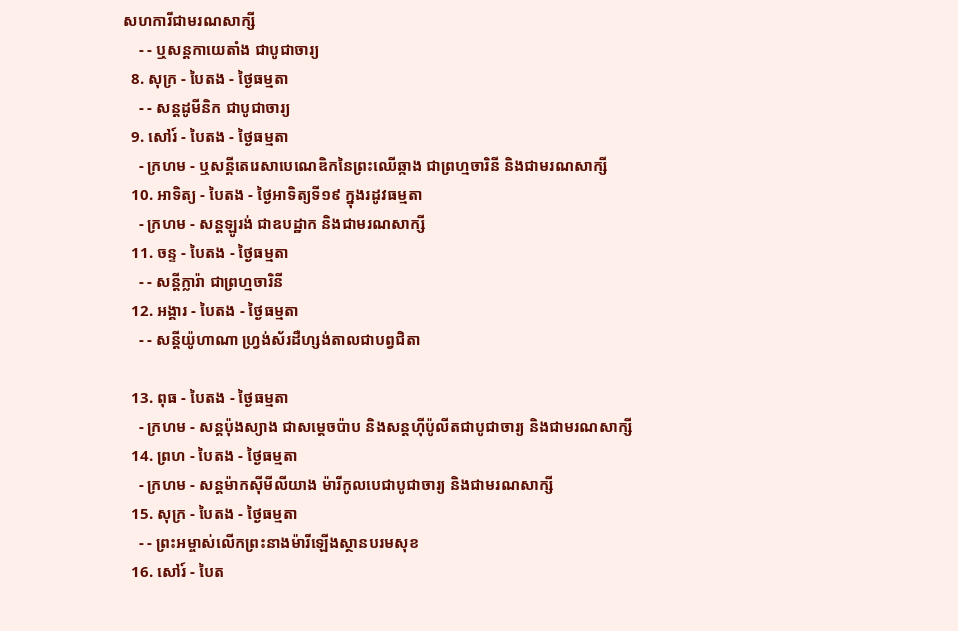សហការីជាមរណសាក្សី
    - - ឬសន្ដកាយេតាំង ជាបូជាចារ្យ
  8. សុក្រ - បៃតង - ថ្ងៃធម្មតា
    - - សន្ដដូមីនិក ជាបូជាចារ្យ
  9. សៅរ៍ - បៃតង - ថ្ងៃធម្មតា
    - ក្រហម - ឬសន្ដីតេរេសាបេណេឌិកនៃព្រះឈើឆ្កាង ជាព្រហ្មចារិនី និងជាមរណសាក្សី
  10. អាទិត្យ - បៃតង - ថ្ងៃអាទិត្យទី១៩ ក្នុងរដូវធម្មតា
    - ក្រហម - សន្ដឡូរង់ ជាឧបដ្ឋាក និងជាមរណសាក្សី
  11. ចន្ទ - បៃតង - ថ្ងៃធម្មតា
    - - សន្ដីក្លារ៉ា ជាព្រហ្មចារិនី
  12. អង្គារ - បៃតង - ថ្ងៃធម្មតា
    - - សន្ដីយ៉ូហាណា ហ្វ្រង់ស័រដឺហ្សង់តាលជាបព្វជិតា

  13. ពុធ - បៃតង - ថ្ងៃធម្មតា
    - ក្រហម - សន្ដប៉ុងស្យាង ជាសម្ដេចប៉ាប និងសន្ដហ៊ីប៉ូលីតជាបូជាចារ្យ និងជាមរណសាក្សី
  14. ព្រហ - បៃតង - ថ្ងៃធម្មតា
    - ក្រហម - សន្ដម៉ាកស៊ីមីលីយាង ម៉ារីកូលបេជាបូជាចារ្យ និងជាមរណសាក្សី
  15. សុក្រ - បៃតង - ថ្ងៃធម្មតា
    - - ព្រះអម្ចាស់លើកព្រះនាងម៉ារីឡើងស្ថានបរមសុខ
  16. សៅរ៍ - បៃត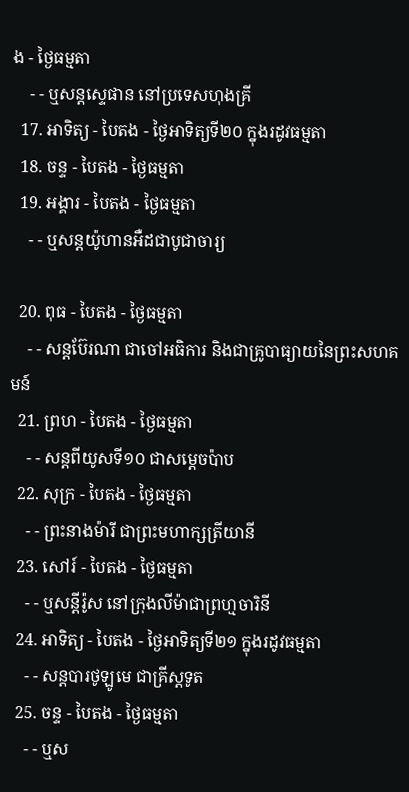ង - ថ្ងៃធម្មតា
    - - ឬសន្ដស្ទេផាន នៅប្រទេសហុងគ្រី
  17. អាទិត្យ - បៃតង - ថ្ងៃអាទិត្យទី២០ ក្នុងរដូវធម្មតា
  18. ចន្ទ - បៃតង - ថ្ងៃធម្មតា
  19. អង្គារ - បៃតង - ថ្ងៃធម្មតា
    - - ឬសន្ដយ៉ូហានអឺដជាបូជាចារ្យ

  20. ពុធ - បៃតង - ថ្ងៃធម្មតា
    - - សន្ដប៊ែរណា ជាចៅអធិការ និងជាគ្រូបាធ្យាយនៃព្រះសហគមន៍
  21. ព្រហ - បៃតង - ថ្ងៃធម្មតា
    - - សន្ដពីយូសទី១០ ជាសម្ដេចប៉ាប
  22. សុក្រ - បៃតង - ថ្ងៃធម្មតា
    - - ព្រះនាងម៉ារី ជាព្រះមហាក្សត្រីយានី
  23. សៅរ៍ - បៃតង - ថ្ងៃធម្មតា
    - - ឬសន្ដីរ៉ូស នៅក្រុងលីម៉ាជាព្រហ្មចារិនី
  24. អាទិត្យ - បៃតង - ថ្ងៃអាទិត្យទី២១ ក្នុងរដូវធម្មតា
    - - សន្ដបារថូឡូមេ ជាគ្រីស្ដទូត
  25. ចន្ទ - បៃតង - ថ្ងៃធម្មតា
    - - ឬស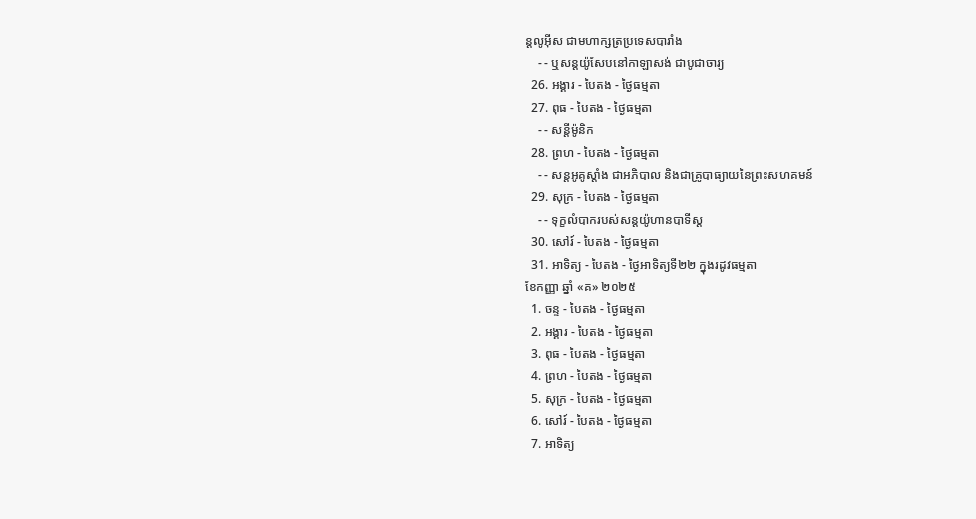ន្ដលូអ៊ីស ជាមហាក្សត្រប្រទេសបារាំង
    - - ឬសន្ដយ៉ូសែបនៅកាឡាសង់ ជាបូជាចារ្យ
  26. អង្គារ - បៃតង - ថ្ងៃធម្មតា
  27. ពុធ - បៃតង - ថ្ងៃធម្មតា
    - - សន្ដីម៉ូនិក
  28. ព្រហ - បៃតង - ថ្ងៃធម្មតា
    - - សន្ដអូគូស្ដាំង ជាអភិបាល និងជាគ្រូបាធ្យាយនៃព្រះសហគមន៍
  29. សុក្រ - បៃតង - ថ្ងៃធម្មតា
    - - ទុក្ខលំបាករបស់សន្ដយ៉ូហានបាទីស្ដ
  30. សៅរ៍ - បៃតង - ថ្ងៃធម្មតា
  31. អាទិត្យ - បៃតង - ថ្ងៃអាទិត្យទី២២ ក្នុងរដូវធម្មតា
ខែកញ្ញា ឆ្នាំ «គ» ២០២៥
  1. ចន្ទ - បៃតង - ថ្ងៃធម្មតា
  2. អង្គារ - បៃតង - ថ្ងៃធម្មតា
  3. ពុធ - បៃតង - ថ្ងៃធម្មតា
  4. ព្រហ - បៃតង - ថ្ងៃធម្មតា
  5. សុក្រ - បៃតង - ថ្ងៃធម្មតា
  6. សៅរ៍ - បៃតង - ថ្ងៃធម្មតា
  7. អាទិត្យ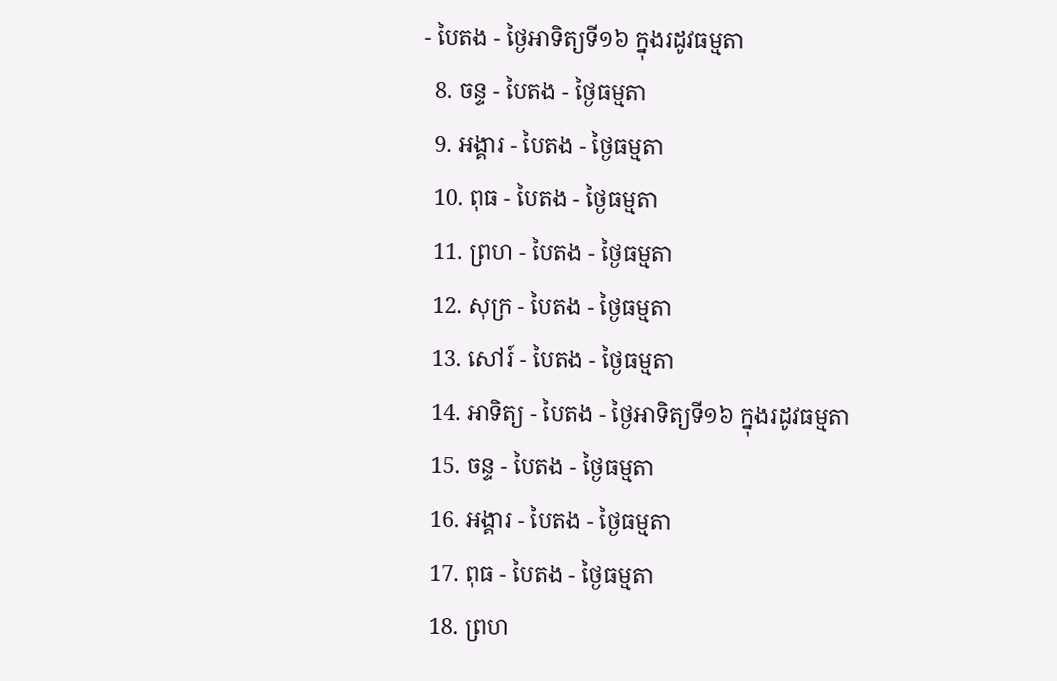- បៃតង - ថ្ងៃអាទិត្យទី១៦ ក្នុងរដូវធម្មតា
  8. ចន្ទ - បៃតង - ថ្ងៃធម្មតា
  9. អង្គារ - បៃតង - ថ្ងៃធម្មតា
  10. ពុធ - បៃតង - ថ្ងៃធម្មតា
  11. ព្រហ - បៃតង - ថ្ងៃធម្មតា
  12. សុក្រ - បៃតង - ថ្ងៃធម្មតា
  13. សៅរ៍ - បៃតង - ថ្ងៃធម្មតា
  14. អាទិត្យ - បៃតង - ថ្ងៃអាទិត្យទី១៦ ក្នុងរដូវធម្មតា
  15. ចន្ទ - បៃតង - ថ្ងៃធម្មតា
  16. អង្គារ - បៃតង - ថ្ងៃធម្មតា
  17. ពុធ - បៃតង - ថ្ងៃធម្មតា
  18. ព្រហ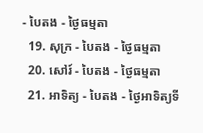- បៃតង - ថ្ងៃធម្មតា
  19. សុក្រ - បៃតង - ថ្ងៃធម្មតា
  20. សៅរ៍ - បៃតង - ថ្ងៃធម្មតា
  21. អាទិត្យ - បៃតង - ថ្ងៃអាទិត្យទី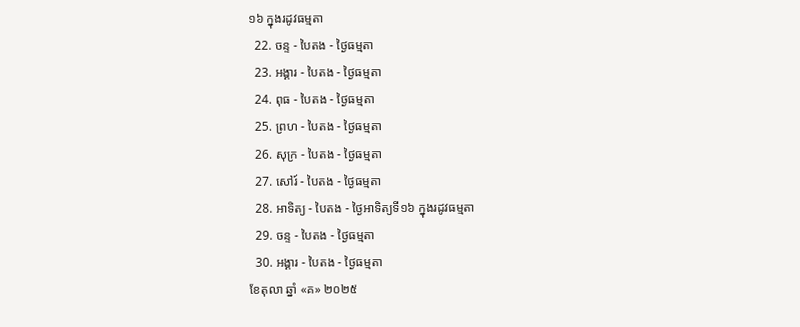១៦ ក្នុងរដូវធម្មតា
  22. ចន្ទ - បៃតង - ថ្ងៃធម្មតា
  23. អង្គារ - បៃតង - ថ្ងៃធម្មតា
  24. ពុធ - បៃតង - ថ្ងៃធម្មតា
  25. ព្រហ - បៃតង - ថ្ងៃធម្មតា
  26. សុក្រ - បៃតង - ថ្ងៃធម្មតា
  27. សៅរ៍ - បៃតង - ថ្ងៃធម្មតា
  28. អាទិត្យ - បៃតង - ថ្ងៃអាទិត្យទី១៦ ក្នុងរដូវធម្មតា
  29. ចន្ទ - បៃតង - ថ្ងៃធម្មតា
  30. អង្គារ - បៃតង - ថ្ងៃធម្មតា
ខែតុលា ឆ្នាំ «គ» ២០២៥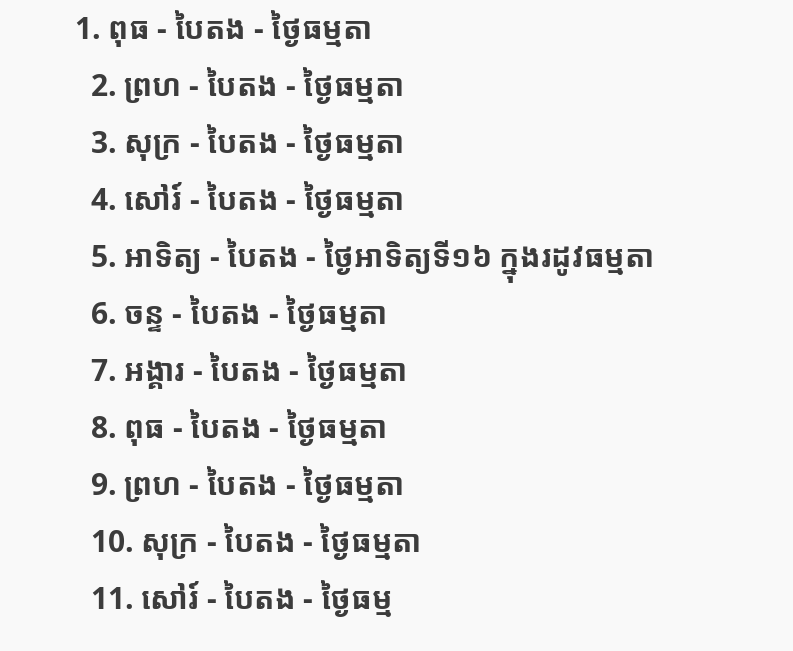1. ពុធ - បៃតង - ថ្ងៃធម្មតា
  2. ព្រហ - បៃតង - ថ្ងៃធម្មតា
  3. សុក្រ - បៃតង - ថ្ងៃធម្មតា
  4. សៅរ៍ - បៃតង - ថ្ងៃធម្មតា
  5. អាទិត្យ - បៃតង - ថ្ងៃអាទិត្យទី១៦ ក្នុងរដូវធម្មតា
  6. ចន្ទ - បៃតង - ថ្ងៃធម្មតា
  7. អង្គារ - បៃតង - ថ្ងៃធម្មតា
  8. ពុធ - បៃតង - ថ្ងៃធម្មតា
  9. ព្រហ - បៃតង - ថ្ងៃធម្មតា
  10. សុក្រ - បៃតង - ថ្ងៃធម្មតា
  11. សៅរ៍ - បៃតង - ថ្ងៃធម្ម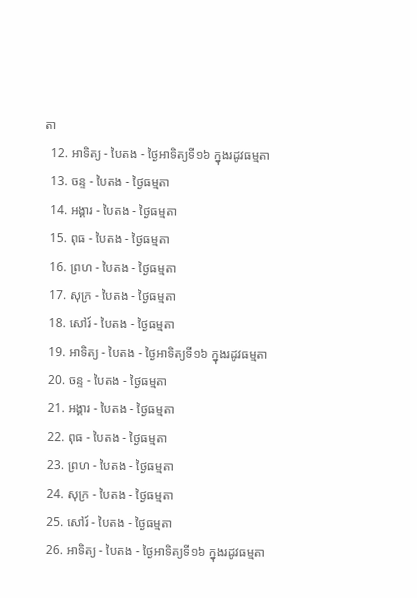តា
  12. អាទិត្យ - បៃតង - ថ្ងៃអាទិត្យទី១៦ ក្នុងរដូវធម្មតា
  13. ចន្ទ - បៃតង - ថ្ងៃធម្មតា
  14. អង្គារ - បៃតង - ថ្ងៃធម្មតា
  15. ពុធ - បៃតង - ថ្ងៃធម្មតា
  16. ព្រហ - បៃតង - ថ្ងៃធម្មតា
  17. សុក្រ - បៃតង - ថ្ងៃធម្មតា
  18. សៅរ៍ - បៃតង - ថ្ងៃធម្មតា
  19. អាទិត្យ - បៃតង - ថ្ងៃអាទិត្យទី១៦ ក្នុងរដូវធម្មតា
  20. ចន្ទ - បៃតង - ថ្ងៃធម្មតា
  21. អង្គារ - បៃតង - ថ្ងៃធម្មតា
  22. ពុធ - បៃតង - ថ្ងៃធម្មតា
  23. ព្រហ - បៃតង - ថ្ងៃធម្មតា
  24. សុក្រ - បៃតង - ថ្ងៃធម្មតា
  25. សៅរ៍ - បៃតង - ថ្ងៃធម្មតា
  26. អាទិត្យ - បៃតង - ថ្ងៃអាទិត្យទី១៦ ក្នុងរដូវធម្មតា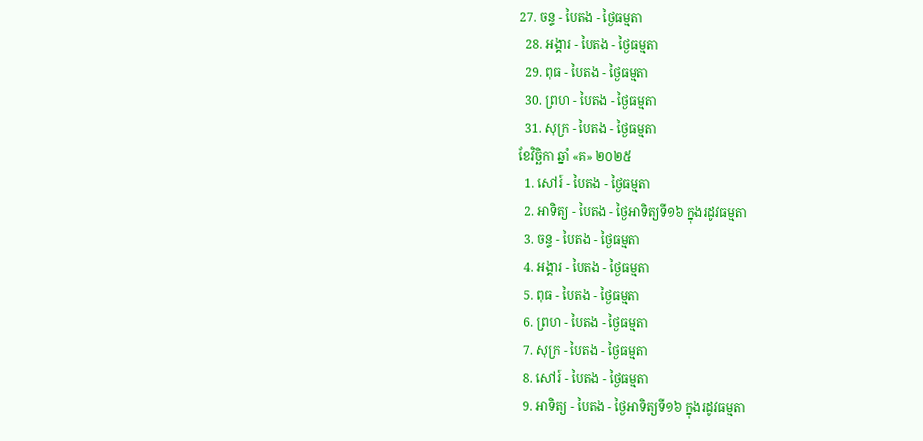27. ចន្ទ - បៃតង - ថ្ងៃធម្មតា
  28. អង្គារ - បៃតង - ថ្ងៃធម្មតា
  29. ពុធ - បៃតង - ថ្ងៃធម្មតា
  30. ព្រហ - បៃតង - ថ្ងៃធម្មតា
  31. សុក្រ - បៃតង - ថ្ងៃធម្មតា
ខែវិច្ឆិកា ឆ្នាំ «គ» ២០២៥
  1. សៅរ៍ - បៃតង - ថ្ងៃធម្មតា
  2. អាទិត្យ - បៃតង - ថ្ងៃអាទិត្យទី១៦ ក្នុងរដូវធម្មតា
  3. ចន្ទ - បៃតង - ថ្ងៃធម្មតា
  4. អង្គារ - បៃតង - ថ្ងៃធម្មតា
  5. ពុធ - បៃតង - ថ្ងៃធម្មតា
  6. ព្រហ - បៃតង - ថ្ងៃធម្មតា
  7. សុក្រ - បៃតង - ថ្ងៃធម្មតា
  8. សៅរ៍ - បៃតង - ថ្ងៃធម្មតា
  9. អាទិត្យ - បៃតង - ថ្ងៃអាទិត្យទី១៦ ក្នុងរដូវធម្មតា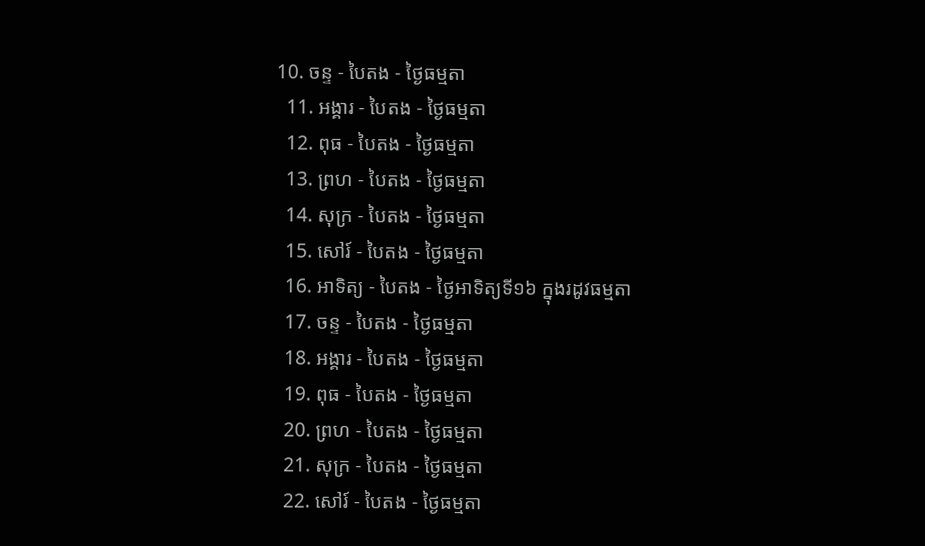10. ចន្ទ - បៃតង - ថ្ងៃធម្មតា
  11. អង្គារ - បៃតង - ថ្ងៃធម្មតា
  12. ពុធ - បៃតង - ថ្ងៃធម្មតា
  13. ព្រហ - បៃតង - ថ្ងៃធម្មតា
  14. សុក្រ - បៃតង - ថ្ងៃធម្មតា
  15. សៅរ៍ - បៃតង - ថ្ងៃធម្មតា
  16. អាទិត្យ - បៃតង - ថ្ងៃអាទិត្យទី១៦ ក្នុងរដូវធម្មតា
  17. ចន្ទ - បៃតង - ថ្ងៃធម្មតា
  18. អង្គារ - បៃតង - ថ្ងៃធម្មតា
  19. ពុធ - បៃតង - ថ្ងៃធម្មតា
  20. ព្រហ - បៃតង - ថ្ងៃធម្មតា
  21. សុក្រ - បៃតង - ថ្ងៃធម្មតា
  22. សៅរ៍ - បៃតង - ថ្ងៃធម្មតា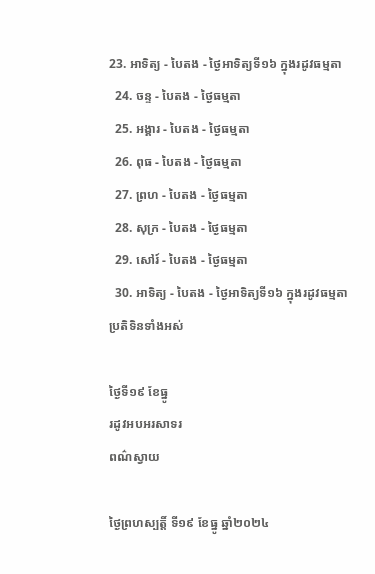23. អាទិត្យ - បៃតង - ថ្ងៃអាទិត្យទី១៦ ក្នុងរដូវធម្មតា
  24. ចន្ទ - បៃតង - ថ្ងៃធម្មតា
  25. អង្គារ - បៃតង - ថ្ងៃធម្មតា
  26. ពុធ - បៃតង - ថ្ងៃធម្មតា
  27. ព្រហ - បៃតង - ថ្ងៃធម្មតា
  28. សុក្រ - បៃតង - ថ្ងៃធម្មតា
  29. សៅរ៍ - បៃតង - ថ្ងៃធម្មតា
  30. អាទិត្យ - បៃតង - ថ្ងៃអាទិត្យទី១៦ ក្នុងរដូវធម្មតា
ប្រតិទិនទាំងអស់

ថ្ងៃទី១៩ ខែធ្នូ
រដូវអបអរសាទរ
ពណ៌ស្វាយ

ថ្ងៃព្រហស្បត្ដិ៍ ទី១៩ ខែធ្នូ ឆ្នាំ២០២៤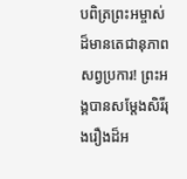បពិត្រព្រះអម្ចាស់ដ៏មានតេជានុភាពសព្វប្រការ! ព្រះអង្គបានសម្តែងសិរីរុងរឿងដ៏អ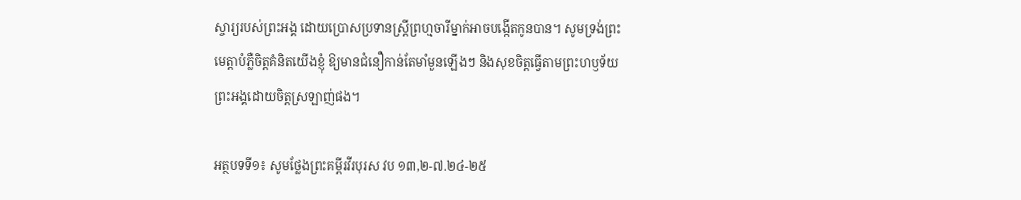ស្ចារ្យរបស់ព្រះអង្គ ដោយប្រោសប្រទានស្ត្រីព្រហ្មចារីម្នាក់អាចបង្កើតកូនបាន។ សូមទ្រង់ព្រះមេត្តាបំភ្លឺចិត្តគំនិតយើងខ្ញុំ ឱ្យមានជំនឿកាន់តែមាំមួនឡើងៗ និងសុខចិត្តធ្វើតាមព្រះហឫទ័យព្រះអង្គដោយចិត្តស្រឡាញ់ផង។

អត្ថបទទី១៖ សូមថ្លែងព្រះគម្ពីរវីរបុរស វប ១៣,២-៧.២៤-២៥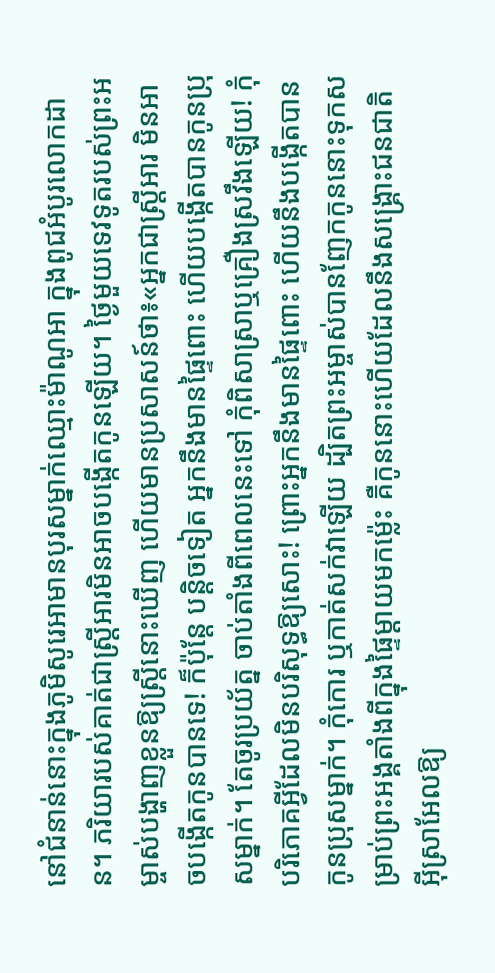នៅជំនាន់នោះក្នុងភូមិសូរេអាមានបុរសម្នាក់ឈ្មោះម៉ាណូអា ក្នុងពូជអំបូរលោកដាន។ ភរិយារបស់គាត់ជាស្ត្រីអារមិនអាចបង្កើតកូនឡើយ។ ថ្ងៃមួយទេវទូតរបស់ព្រះអម្ចាស់បង្ហាញខ្លួនឱ្យស្ត្រីនោះឃើញ ហើយមានប្រសាសន៍ថា៖«អ្នកជាស្ត្រីអារ មិនអាចបង្កើតកូនបានទេ! ក៏ប៉ុន្តែ បន្តិចទៀត អ្នកនឹងមានផ្ទៃពោះ ហើយបង្កើតបានកូនប្រុសម្នាក់។ តែចូរប្រយ័ត្ន ចាប់តាំងពីពេលនេះទៅ កុំពិសាស្រាឬគ្រឿងស្រវឹងឡើយ! កុំបរិភោគអ្វីដែលមិនបរិសុទ្ធឱ្យសោះ! ព្រោះអ្នកនឹងមានផ្ទៃពោះ ហើយនឹងបង្កើតបានកូនប្រុសម្នាក់។ កុំកោរ ឬកាត់សក់វាឡើយ ដ្បិតព្រះអម្ចាស់បានញែកកូននោះទុកសម្រាប់ព្រះអង្គតាំងពីក្នុងផ្ទៃម្តាយមកម្ល៉េះ គឺកូននោះហើយដែលនឹងសង្គ្រោះជនជាតិអ៊ីស្រាអែលឱ្យ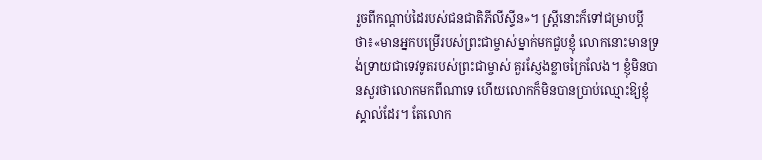រួចពីកណ្តាប់ដៃរបស់ជនជាតិភីលីស្ទីន»។ ស្ត្រីនោះក៏ទៅជម្រាបប្តីថា៖«មានអ្នកបម្រើរបស់ព្រះជាម្ចាស់ម្នាក់មកជួបខ្ញុំ លោកនោះមានទ្រង់ទ្រាយជាទេវទូតរបស់ព្រះជាម្ចាស់ គួរស្ញែងខ្លាចក្រៃលែង។ ខ្ញុំមិនបានសួរថាលោកមកពីណាទេ ហើយលោកក៏មិនបានប្រាប់ឈ្មោះឱ្យខ្ញុំស្គាល់ដែរ។ តែលោក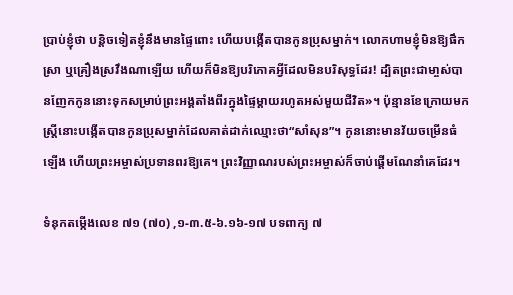ប្រាប់ខ្ញុំថា បន្តិចទៀតខ្ញុំនឹងមានផ្ទៃពោះ ហើយបង្កើតបានកូនប្រុសម្នាក់។ លោកហាមខ្ញុំមិនឱ្យផឹកស្រា ឬគ្រឿងស្រវឹងណាឡើយ ហើយក៏មិនឱ្យបរិភោគអ្វីដែលមិនបរិសុទ្ធដែរ! ដ្បិតព្រះជាមា្ចស់បានញែកកូននោះទុកសម្រាប់ព្រះអង្គតាំងពីរក្នុងផ្ទៃម្តាយរហូតអស់មួយជីវិត»។ ប៉ុន្មានខែក្រោយមក ស្រ្តីនោះបង្កើតបានកូនប្រុសម្នាក់ដែលគាត់ដាក់ឈ្មោះថា“សាំសុន”។ កូននោះមានវ័យចម្រើនធំឡើង ហើយព្រះអម្ចាស់ប្រទានពរឱ្យគេ។ ព្រះវិញ្ញាណរបស់ព្រះអម្ចាស់ក៏ចាប់ផ្តើមណែនាំគេដែរ។

ទំនុកតម្កើងលេខ ៧១ (៧០) ,១-៣.៥-៦.១៦-១៧ បទពាក្យ ៧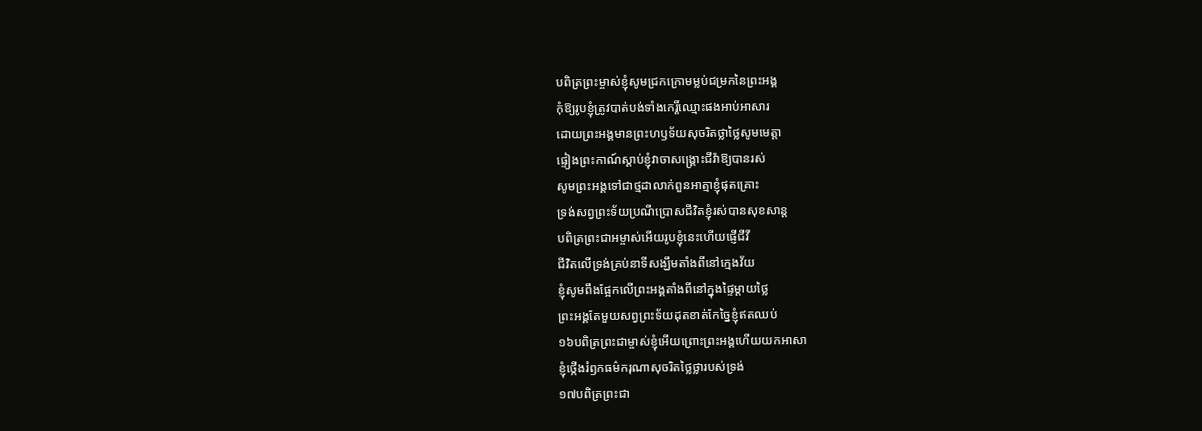បពិត្រព្រះម្ចាស់ខ្ញុំសូមជ្រកក្រោមម្លប់ជម្រកនៃព្រះអង្គ
កុំឱ្យរូបខ្ញុំត្រូវបាត់បង់ទាំងកេរ្តិ៍ឈ្មោះផងអាប់អាសារ
ដោយព្រះអង្គមានព្រះហឫទ័យសុចរិតថ្លាថ្លៃសូមមេត្តា
ផ្ទៀងព្រះកាណ៍ស្តាប់ខ្ញុំវាចាសង្គ្រោះជីវ៉ាឱ្យបានរស់
សូមព្រះអង្គទៅជាថ្មដាលាក់ពួនអាត្មាខ្ញុំផុតគ្រោះ
ទ្រង់សព្វព្រះទ័យប្រណីប្រោសជីវិតខ្ញុំរស់បានសុខសាន្ត
បពិត្រព្រះជាអម្ចាស់អើយរូបខ្ញុំនេះហើយផ្ញើជីវី
ជីវិតលើទ្រង់គ្រប់នាទីសង្ឃឹមតាំងពីនៅក្មេងវ័យ
ខ្ញុំសូមពឹងផ្អែកលើព្រះអង្គតាំងពីនៅក្នុងផ្ទៃម្តាយថ្លៃ
ព្រះអង្គតែមួយសព្វព្រះទ័យដុតខាត់កែច្នៃខ្ញុំឥតឈប់
១៦បពិត្រព្រះជាម្ចាស់ខ្ញុំអើយព្រោះព្រះអង្គហើយយកអាសា
ខ្ញុំថ្កើងរំឭកធម៌ករុណាសុចរិតថ្លៃថ្លារបស់ទ្រង់
១៧បពិត្រព្រះជា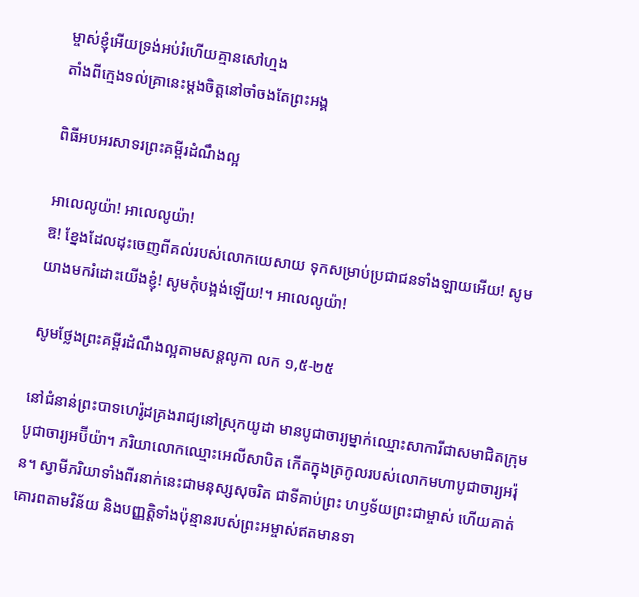ម្ចាស់ខ្ញុំអើយទ្រង់អប់រំហើយគ្មានសៅហ្មង
តាំងពីក្មេងទល់គ្រានេះម្តងចិត្តនៅចាំចងតែព្រះអង្គ

ពិធីអបអរសាទរព្រះគម្ពីរដំណឹងល្អ

អាលេលូយ៉ា! អាលេលូយ៉ា!
ឱ! ខ្នែងដែលដុះចេញពីគល់របស់លោកយេសាយ ទុកសម្រាប់ប្រជាជនទាំងឡាយអើយ! សូមយាងមករំដោះយើងខ្ញុំ! សូមកុំបង្អង់ឡើយ!។ អាលេលូយ៉ា!

សូមថ្លែងព្រះគម្ពីរដំណឹងល្អតាមសន្តលូកា លក ១,៥-២៥

នៅជំនាន់ព្រះបាទហេរ៉ូដគ្រងរាជ្យនៅស្រុកយូដា មានបូជាចារ្យម្នាក់ឈ្មោះសាការីជាសមាជិតក្រុមបូជាចារ្យអប៊ីយ៉ា។ ភរិយាលោកឈ្មោះអេលីសាបិត កើតក្នុងត្រកូលរបស់លោកមហាបូជាចារ្យអរ៉ុន។ ស្វាមីភរិយាទាំងពីរនាក់នេះជាមនុស្សសុចរិត ជាទីគាប់ព្រះ ហឫទ័យព្រះជាម្ចាស់ ហើយគាត់គោរពតាមវិន័យ និងបញ្ញត្តិទាំងប៉ុន្មានរបស់ព្រះអម្ចាស់ឥតមានទា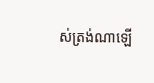ស់ត្រង់ណាឡើ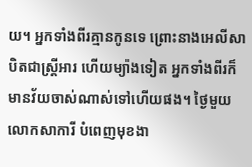យ។ អ្នកទាំងពីរគ្មានកូនទេ ព្រោះនាងអេលីសាបិតជាស្ត្រីអារ ហើយម្យ៉ាងទៀត អ្នកទាំងពីរក៏មានវ័យចាស់ណាស់ទៅហើយផង។ ថ្ងៃមួយលោកសាការី បំពេញមុខងា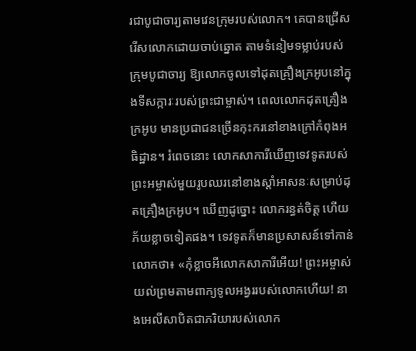រជាបូជាចារ្យតាមវេនក្រុមរបស់លោក។ គេបានជ្រើសរើសលោកដោយចាប់ឆ្នោត តាមទំនៀមទម្លាប់របស់ក្រុមបូជាចារ្យ ឱ្យលោកចូលទៅដុតគ្រឿងក្រអូបនៅក្នុងទីសក្ការៈរបស់ព្រះជាម្ចាស់។ ពេលលោកដុតគ្រឿងក្រអូប មានប្រជាជនច្រើនកុះករនៅខាងក្រៅកំពុងអធិដ្ឋាន។ រំពេចនោះ លោកសាការីឃើញទេវទូតរបស់ព្រះអម្ចាស់មួយរូបឈរនៅខាងស្តាំអាសនៈសម្រាប់ដុតគ្រឿងក្រអូប។ ឃើញដូច្នោះ លោករន្ធត់ចិត្ត ហើយភ័យខ្លាចទៀតផង។ ទេវទូតក៏មានប្រសាសន៍ទៅកាន់លោកថា៖ «កុំខ្លាចអីលោកសាការីអើយ! ព្រះអម្ចាស់យល់ព្រមតាមពាក្យទូលអង្វររបស់លោកហើយ! នាងអេលីសាបិតជាភរិយារបស់លោក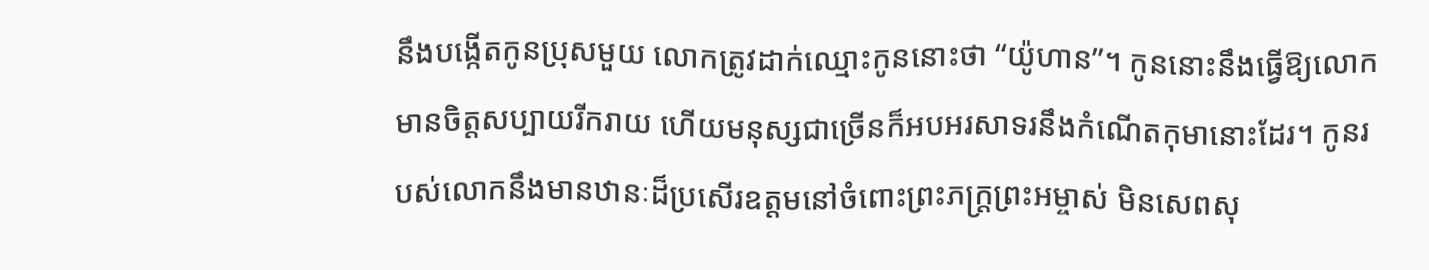នឹងបង្កើតកូនប្រុសមួយ លោកត្រូវដាក់ឈ្មោះកូននោះថា “យ៉ូហាន”។ កូននោះនឹងធ្វើឱ្យលោកមានចិត្តសប្បាយរីករាយ ហើយមនុស្សជាច្រើនក៏អបអរសាទរនឹងកំណើតកុមានោះដែរ។ កូនរបស់លោកនឹងមានឋានៈដ៏ប្រសើរឧត្តមនៅចំពោះព្រះភក្ត្រព្រះអម្ចាស់ មិនសេពសុ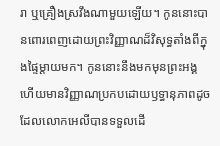រា ឬគ្រឿងស្រវឹងណាមួយឡើយ។ កូននោះបានពោរពេញដោយព្រះវិញ្ញាណដ៏វិសុទ្ធតាំងពីក្នុងផ្ទៃម្តាយមក។ កូននោះនឹងមកមុនព្រះអង្គ ហើយមានវិញ្ញាណប្រកបដោយឫទ្ធានុភាពដូចដែលលោកអេលីបានទទួលដើ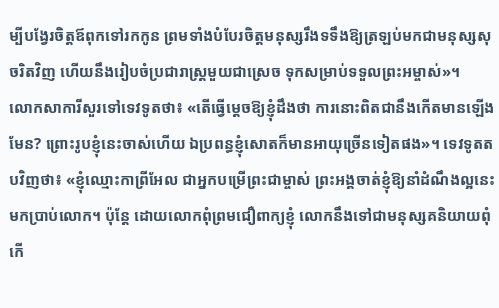ម្បីបង្វែរចិត្តឪពុកទៅរកកូន ព្រមទាំងបំបែរចិត្តមនុស្សរឹងទទឹងឱ្យត្រឡប់មកជាមនុស្សសុចរិតវិញ ហើយនឹងរៀបចំប្រជារាស្ត្រមួយជាស្រេច ទុកសម្រាប់ទទួលព្រះអម្ចាស់»។
លោកសាការីសួរទៅទេវទូតថា៖ «តើធ្វើម្តេចឱ្យខ្ញុំដឹងថា ការនោះពិតជានឹងកើតមានឡើងមែន? ព្រោះរូបខ្ញុំនេះចាស់ហើយ ឯប្រពន្ធខ្ញុំសោតក៏មានអាយុច្រើនទៀតផង»។ ទេវទូតតបវិញថា៖ «ខ្ញុំឈ្មោះកាព្រីអែល ជាអ្នកបម្រើព្រះជាម្ចាស់ ព្រះអង្គចាត់ខ្ញុំឱ្យនាំដំណឹងល្អនេះមកប្រាប់លោក។ ប៉ុន្តែ ដោយលោកពុំព្រមជឿពាក្យខ្ញុំ លោកនឹងទៅជាមនុស្សគនិយាយពុំកើ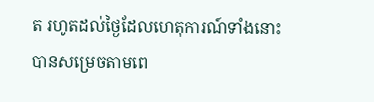ត រហូតដល់ថ្ងៃដែលហេតុការណ៍ទាំងនោះបានសម្រេចតាមពេ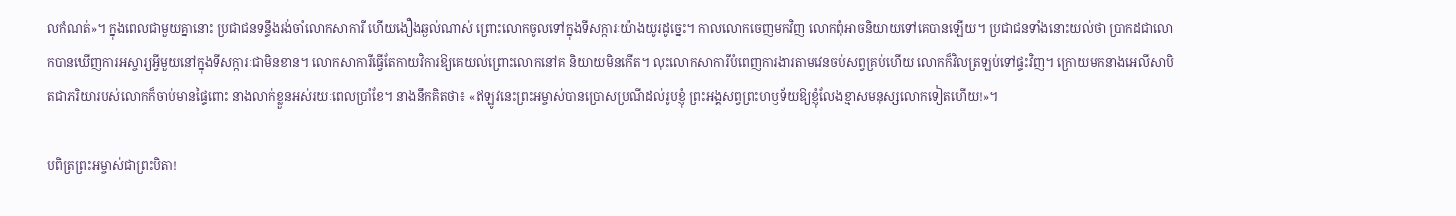លកំណត់»។ ក្នុងពេលជាមួយគ្នានោះ ប្រជាជនទន្ទឹងរង់ចាំលោកសាការី ហើយងឿងឆ្ងល់ណាស់ ព្រោះលោកចូលទៅក្នុងទីសក្ការៈយ៉ាងយូរដូច្នេះ។ កាលលោកចេញមកវិញ លោកពុំអាចនិយាយទៅគេបានឡើយ។ ប្រជាជនទាំងនោះយល់ថា ប្រាកដជាលោកបានឃើញការអស្ចារ្យអ្វីមួយនៅក្នុងទីសក្ការៈជាមិនខាន។ លោកសាការីធ្វើតែកាយវិការឱ្យគេយល់ព្រោះលោកនៅគ និយាយមិនកើត។ លុះលោកសាការីបំពេញការងារតាមវេនចប់សព្វគ្រប់ហើយ លោកក៏វិលត្រឡប់ទៅផ្ទះវិញ។ ក្រោយមកនាងអេលីសាបិតជាភរិយារបស់លោកក៏ចាប់មានផ្ទៃពោះ នាងលាក់ខ្លួនអស់រយៈពេលប្រាំខែ។ នាងនឹកគិតថា៖ «ឥឡូវនេះព្រះអម្ចាស់បានប្រោសប្រណីដល់រូបខ្ញុំ ព្រះអង្គសព្វព្រះហឫទ័យឱ្យខ្ញុំលែងខ្មាសមនុស្សលោកទៀតហើយ!»។

បពិត្រព្រះអម្ចាស់ជាព្រះបិតា!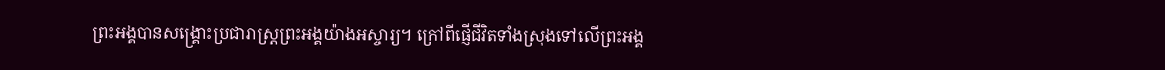ព្រះអង្គបានសង្គ្រោះប្រជារាស្ត្រព្រះអង្គយ៉ាងអស្ចារ្យ។ ក្រៅពីផ្ញើជីវិតទាំងស្រុងទៅលើព្រះអង្គ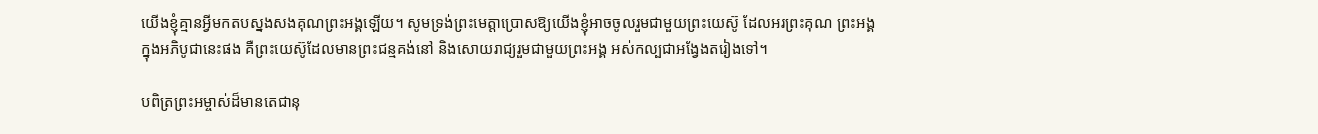យើងខ្ញុំគ្មានអ្វីមកតបស្នងសងគុណព្រះអង្គឡើយ។ សូមទ្រង់ព្រះមេត្តាប្រោសឱ្យយើងខ្ញុំអាចចូលរួមជាមួយព្រះយេស៊ូ ដែលអរព្រះគុណ ព្រះអង្គក្នុងអភិបូជានេះផង គឺព្រះយេស៊ូដែលមានព្រះជន្មគង់នៅ និងសោយរាជ្យរួមជាមួយព្រះអង្គ អស់កល្បជាអង្វែងតរៀងទៅ។

បពិត្រព្រះអម្ចាស់ដ៏មានតេជានុ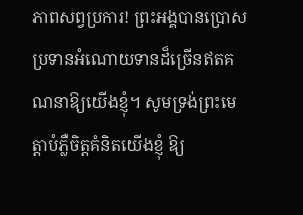ភាពសព្វប្រការ! ព្រះអង្គបានប្រោសប្រទានអំណោយទានដ៏ច្រើនឥតគណនាឱ្យយើងខ្ញុំ។ សូមទ្រង់ព្រះមេត្តាបំភ្លឺចិត្តគំនិតយើងខ្ញុំ ឱ្យ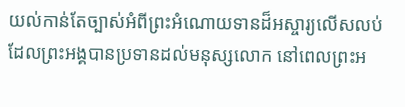យល់កាន់តែច្បាស់អំពីព្រះអំណោយទានដ៏អស្ចារ្យលើសលប់ ដែលព្រះអង្គបានប្រទានដល់មនុស្សលោក នៅពេលព្រះអ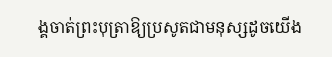ង្គចាត់ព្រះបុត្រាឱ្យប្រសូតជាមនុស្សដូចយើង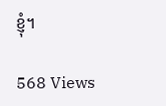ខ្ញុំ។

568 Views